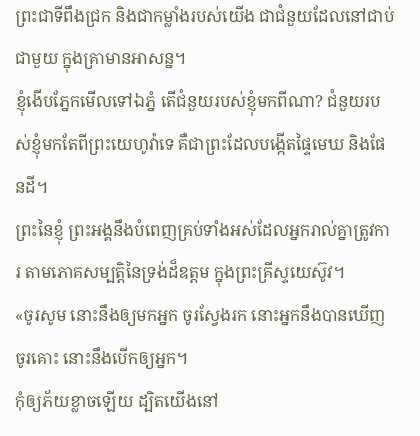ព្រះជាទីពឹងជ្រក និងជាកម្លាំងរបស់យើង ជាជំនួយដែលនៅជាប់ជាមួយ ក្នុងគ្រាមានអាសន្ន។
ខ្ញុំងើបភ្នែកមើលទៅឯភ្នំ តើជំនួយរបស់ខ្ញុំមកពីណា? ជំនួយរបស់ខ្ញុំមកតែពីព្រះយេហូវ៉ាទេ គឺជាព្រះដែលបង្កើតផ្ទៃមេឃ និងផែនដី។
ព្រះនៃខ្ញុំ ព្រះអង្គនឹងបំពេញគ្រប់ទាំងអស់ដែលអ្នករាល់គ្នាត្រូវការ តាមភោគសម្បត្តិនៃទ្រង់ដ៏ឧត្តម ក្នុងព្រះគ្រីស្ទយេស៊ូវ។
«ចូរសូម នោះនឹងឲ្យមកអ្នក ចូរស្វែងរក នោះអ្នកនឹងបានឃើញ ចូរគោះ នោះនឹងបើកឲ្យអ្នក។
កុំឲ្យភ័យខ្លាចឡើយ ដ្បិតយើងនៅ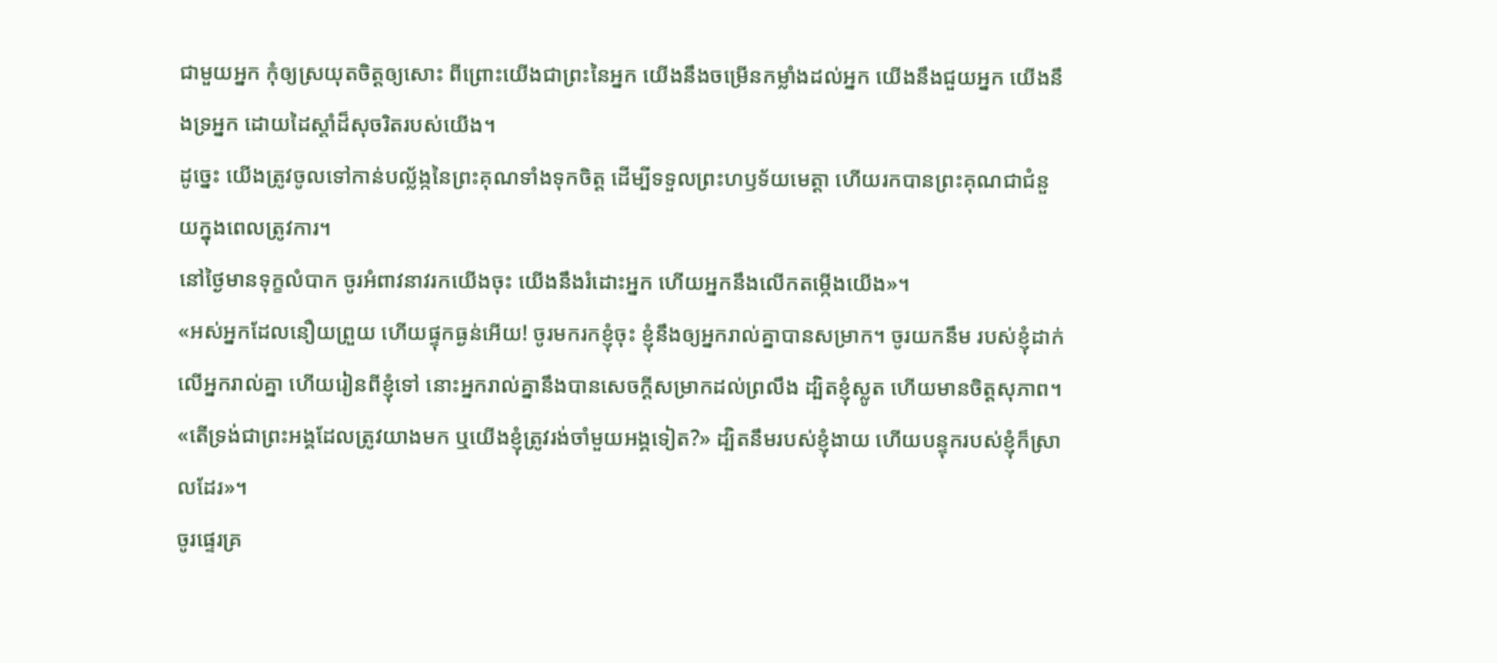ជាមួយអ្នក កុំឲ្យស្រយុតចិត្តឲ្យសោះ ពីព្រោះយើងជាព្រះនៃអ្នក យើងនឹងចម្រើនកម្លាំងដល់អ្នក យើងនឹងជួយអ្នក យើងនឹងទ្រអ្នក ដោយដៃស្តាំដ៏សុចរិតរបស់យើង។
ដូច្នេះ យើងត្រូវចូលទៅកាន់បល្ល័ង្កនៃព្រះគុណទាំងទុកចិត្ត ដើម្បីទទួលព្រះហឫទ័យមេត្តា ហើយរកបានព្រះគុណជាជំនួយក្នុងពេលត្រូវការ។
នៅថ្ងៃមានទុក្ខលំបាក ចូរអំពាវនាវរកយើងចុះ យើងនឹងរំដោះអ្នក ហើយអ្នកនឹងលើកតម្កើងយើង»។
«អស់អ្នកដែលនឿយព្រួយ ហើយផ្ទុកធ្ងន់អើយ! ចូរមករកខ្ញុំចុះ ខ្ញុំនឹងឲ្យអ្នករាល់គ្នាបានសម្រាក។ ចូរយកនឹម របស់ខ្ញុំដាក់លើអ្នករាល់គ្នា ហើយរៀនពីខ្ញុំទៅ នោះអ្នករាល់គ្នានឹងបានសេចក្តីសម្រាកដល់ព្រលឹង ដ្បិតខ្ញុំស្លូត ហើយមានចិត្តសុភាព។ «តើទ្រង់ជាព្រះអង្គដែលត្រូវយាងមក ឬយើងខ្ញុំត្រូវរង់ចាំមួយអង្គទៀត?» ដ្បិតនឹមរបស់ខ្ញុំងាយ ហើយបន្ទុករបស់ខ្ញុំក៏ស្រាលដែរ»។
ចូរផ្ទេរគ្រ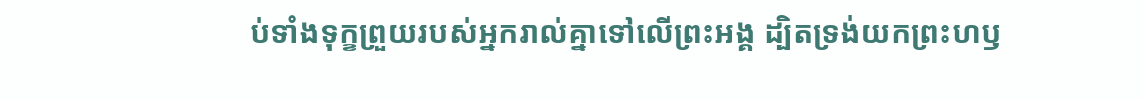ប់ទាំងទុក្ខព្រួយរបស់អ្នករាល់គ្នាទៅលើព្រះអង្គ ដ្បិតទ្រង់យកព្រះហឫ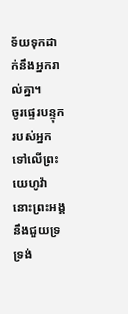ទ័យទុកដាក់នឹងអ្នករាល់គ្នា។
ចូរផ្ទេរបន្ទុករបស់អ្នកទៅលើព្រះយេហូវ៉ា នោះព្រះអង្គនឹងជួយទ្រទ្រង់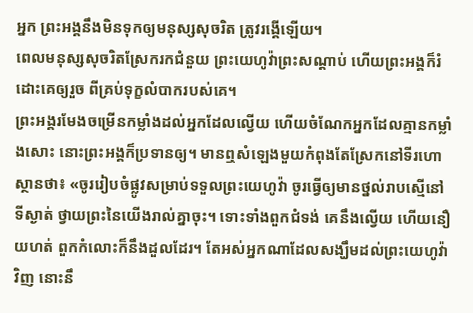អ្នក ព្រះអង្គនឹងមិនទុកឲ្យមនុស្សសុចរិត ត្រូវរង្គើឡើយ។
ពេលមនុស្សសុចរិតស្រែករកជំនួយ ព្រះយេហូវ៉ាព្រះសណ្ដាប់ ហើយព្រះអង្គក៏រំដោះគេឲ្យរួច ពីគ្រប់ទុក្ខលំបាករបស់គេ។
ព្រះអង្គរមែងចម្រើនកម្លាំងដល់អ្នកដែលល្វើយ ហើយចំណែកអ្នកដែលគ្មានកម្លាំងសោះ នោះព្រះអង្គក៏ប្រទានឲ្យ។ មានឮសំឡេងមួយកំពុងតែស្រែកនៅទីរហោស្ថានថា៖ «ចូររៀបចំផ្លូវសម្រាប់ទទួលព្រះយេហូវ៉ា ចូរធ្វើឲ្យមានថ្នល់រាបស្មើនៅទីស្ងាត់ ថ្វាយព្រះនៃយើងរាល់គ្នាចុះ។ ទោះទាំងពួកជំទង់ គេនឹងល្វើយ ហើយនឿយហត់ ពួកកំលោះក៏នឹងដួលដែរ។ តែអស់អ្នកណាដែលសង្ឃឹមដល់ព្រះយេហូវ៉ាវិញ នោះនឹ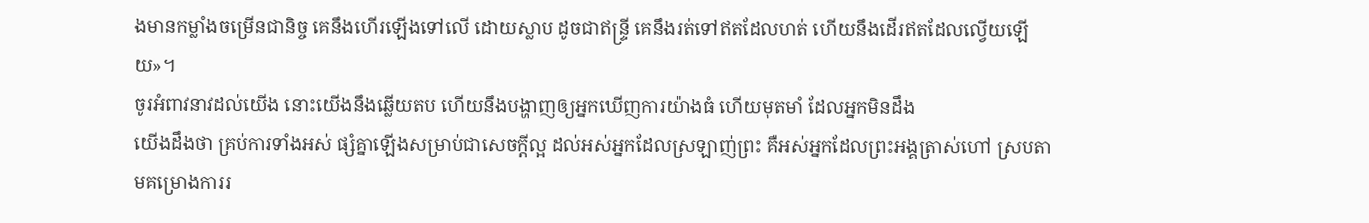ងមានកម្លាំងចម្រើនជានិច្ច គេនឹងហើរឡើងទៅលើ ដោយស្លាប ដូចជាឥន្ទ្រី គេនឹងរត់ទៅឥតដែលហត់ ហើយនឹងដើរឥតដែលល្វើយឡើយ»។
ចូរអំពាវនាវដល់យើង នោះយើងនឹងឆ្លើយតប ហើយនឹងបង្ហាញឲ្យអ្នកឃើញការយ៉ាងធំ ហើយមុតមាំ ដែលអ្នកមិនដឹង
យើងដឹងថា គ្រប់ការទាំងអស់ ផ្សំគ្នាឡើងសម្រាប់ជាសេចក្តីល្អ ដល់អស់អ្នកដែលស្រឡាញ់ព្រះ គឺអស់អ្នកដែលព្រះអង្គត្រាស់ហៅ ស្របតាមគម្រោងការរ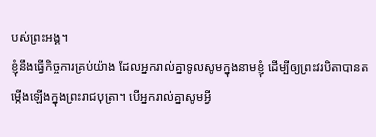បស់ព្រះអង្គ។
ខ្ញុំនឹងធ្វើកិច្ចការគ្រប់យ៉ាង ដែលអ្នករាល់គ្នាទូលសូមក្នុងនាមខ្ញុំ ដើម្បីឲ្យព្រះវរបិតាបានតម្កើងឡើងក្នុងព្រះរាជបុត្រា។ បើអ្នករាល់គ្នាសូមអ្វី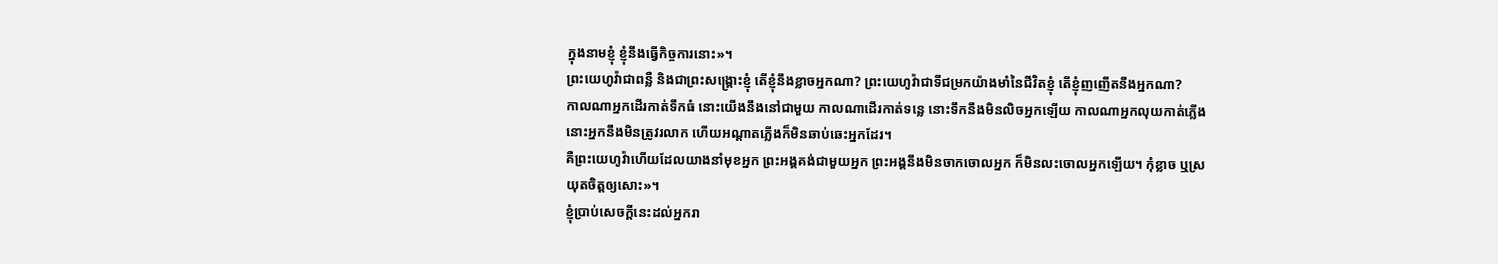ក្នុងនាមខ្ញុំ ខ្ញុំនឹងធ្វើកិច្ចការនោះ»។
ព្រះយេហូវ៉ាជាពន្លឺ និងជាព្រះសង្គ្រោះខ្ញុំ តើខ្ញុំនឹងខ្លាចអ្នកណា? ព្រះយេហូវ៉ាជាទីជម្រកយ៉ាងមាំនៃជីវិតខ្ញុំ តើខ្ញុំញញើតនឹងអ្នកណា?
កាលណាអ្នកដើរកាត់ទឹកធំ នោះយើងនឹងនៅជាមួយ កាលណាដើរកាត់ទន្លេ នោះទឹកនឹងមិនលិចអ្នកឡើយ កាលណាអ្នកលុយកាត់ភ្លើង នោះអ្នកនឹងមិនត្រូវរលាក ហើយអណ្ដាតភ្លើងក៏មិនឆាប់ឆេះអ្នកដែរ។
គឺព្រះយេហូវ៉ាហើយដែលយាងនាំមុខអ្នក ព្រះអង្គគង់ជាមួយអ្នក ព្រះអង្គនឹងមិនចាកចោលអ្នក ក៏មិនលះចោលអ្នកឡើយ។ កុំខ្លាច ឬស្រយុតចិត្តឲ្យសោះ»។
ខ្ញុំប្រាប់សេចក្ដីនេះដល់អ្នករា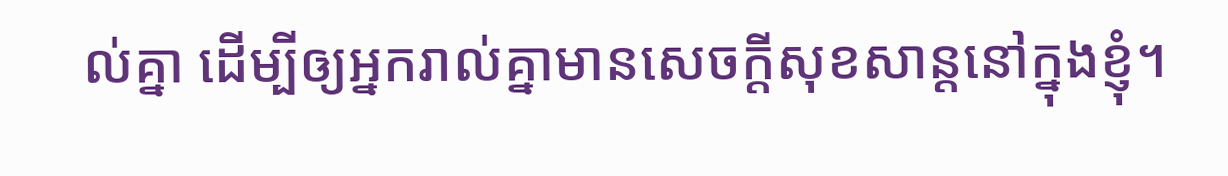ល់គ្នា ដើម្បីឲ្យអ្នករាល់គ្នាមានសេចក្តីសុខសាន្តនៅក្នុងខ្ញុំ។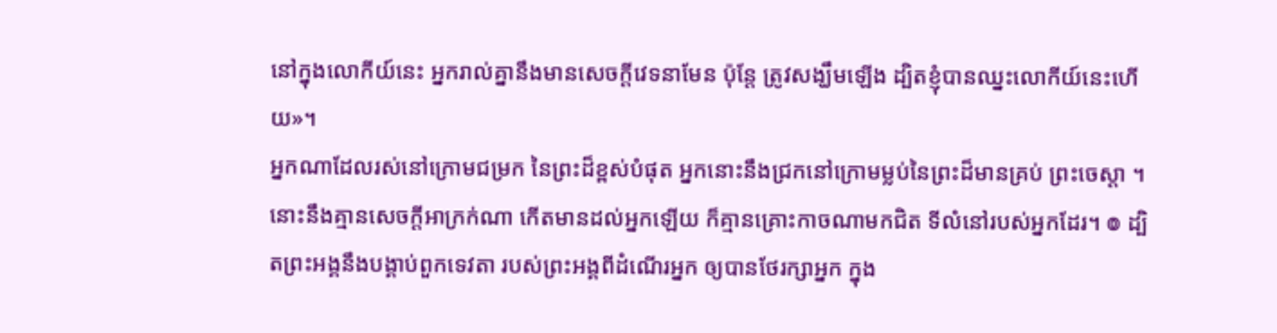នៅក្នុងលោកីយ៍នេះ អ្នករាល់គ្នានឹងមានសេចក្តីវេទនាមែន ប៉ុន្តែ ត្រូវសង្ឃឹមឡើង ដ្បិតខ្ញុំបានឈ្នះលោកីយ៍នេះហើយ»។
អ្នកណាដែលរស់នៅក្រោមជម្រក នៃព្រះដ៏ខ្ពស់បំផុត អ្នកនោះនឹងជ្រកនៅក្រោមម្លប់នៃព្រះដ៏មានគ្រប់ ព្រះចេស្តា ។ នោះនឹងគ្មានសេចក្ដីអាក្រក់ណា កើតមានដល់អ្នកឡើយ ក៏គ្មានគ្រោះកាចណាមកជិត ទីលំនៅរបស់អ្នកដែរ។ ៙ ដ្បិតព្រះអង្គនឹងបង្គាប់ពួកទេវតា របស់ព្រះអង្គពីដំណើរអ្នក ឲ្យបានថែរក្សាអ្នក ក្នុង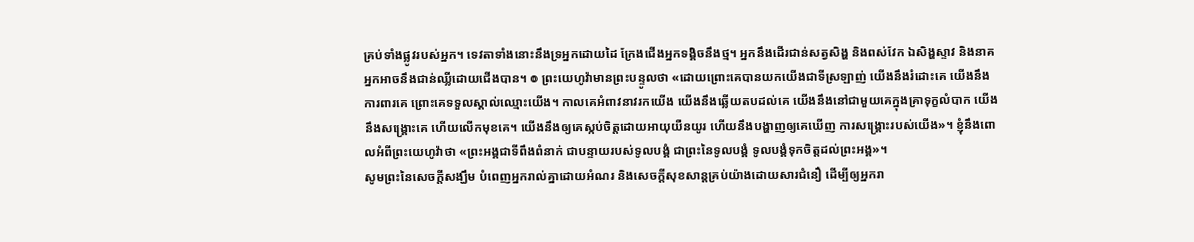គ្រប់ទាំងផ្លូវរបស់អ្នក។ ទេវតាទាំងនោះនឹងទ្រអ្នកដោយដៃ ក្រែងជើងអ្នកទង្គិចនឹងថ្ម។ អ្នកនឹងដើរជាន់សត្វសិង្ហ និងពស់វែក ឯសិង្ហស្ទាវ និងនាគ អ្នកអាចនឹងជាន់ឈ្លីដោយជើងបាន។ ៙ ព្រះយេហូវ៉ាមានព្រះបន្ទូលថា «ដោយព្រោះគេបានយកយើងជាទីស្រឡាញ់ យើងនឹងរំដោះគេ យើងនឹងការពារគេ ព្រោះគេទទួលស្គាល់ឈ្មោះយើង។ កាលគេអំពាវនាវរកយើង យើងនឹងឆ្លើយតបដល់គេ យើងនឹងនៅជាមួយគេក្នុងគ្រាទុក្ខលំបាក យើងនឹងសង្គ្រោះគេ ហើយលើកមុខគេ។ យើងនឹងឲ្យគេស្កប់ចិត្តដោយអាយុយឺនយូរ ហើយនឹងបង្ហាញឲ្យគេឃើញ ការសង្គ្រោះរបស់យើង»។ ខ្ញុំនឹងពោលអំពីព្រះយេហូវ៉ាថា «ព្រះអង្គជាទីពឹងពំនាក់ ជាបន្ទាយរបស់ទូលបង្គំ ជាព្រះនៃទូលបង្គំ ទូលបង្គំទុកចិត្តដល់ព្រះអង្គ»។
សូមព្រះនៃសេចក្តីសង្ឃឹម បំពេញអ្នករាល់គ្នាដោយអំណរ និងសេចក្តីសុខសាន្តគ្រប់យ៉ាងដោយសារជំនឿ ដើម្បីឲ្យអ្នករា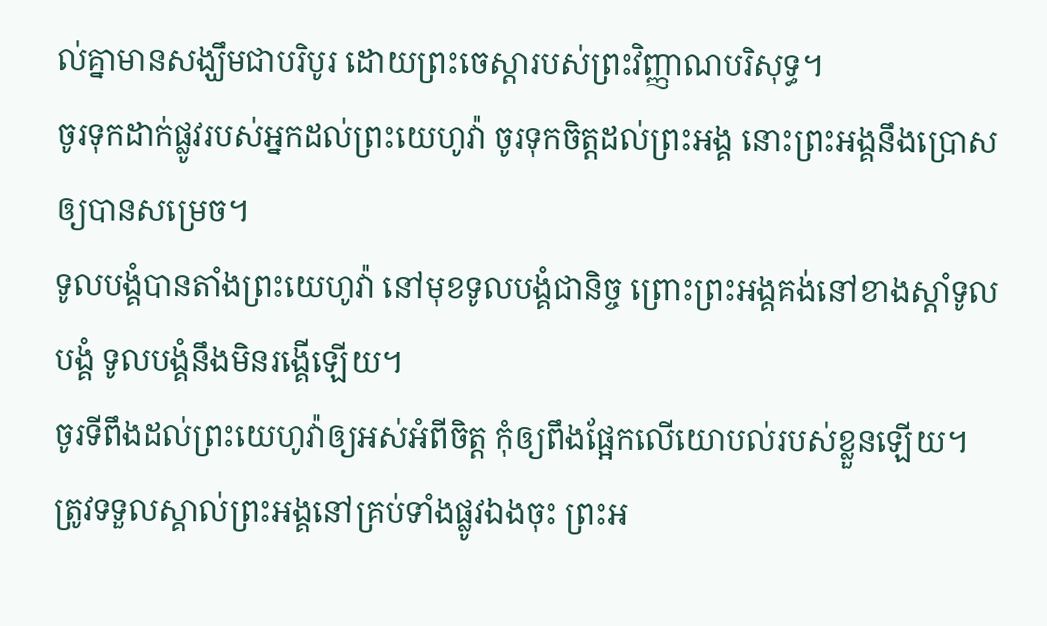ល់គ្នាមានសង្ឃឹមជាបរិបូរ ដោយព្រះចេស្តារបស់ព្រះវិញ្ញាណបរិសុទ្ធ។
ចូរទុកដាក់ផ្លូវរបស់អ្នកដល់ព្រះយេហូវ៉ា ចូរទុកចិត្តដល់ព្រះអង្គ នោះព្រះអង្គនឹងប្រោសឲ្យបានសម្រេច។
ទូលបង្គំបានតាំងព្រះយេហូវ៉ា នៅមុខទូលបង្គំជានិច្ច ព្រោះព្រះអង្គគង់នៅខាងស្តាំទូលបង្គំ ទូលបង្គំនឹងមិនរង្គើឡើយ។
ចូរទីពឹងដល់ព្រះយេហូវ៉ាឲ្យអស់អំពីចិត្ត កុំឲ្យពឹងផ្អែកលើយោបល់របស់ខ្លួនឡើយ។ ត្រូវទទួលស្គាល់ព្រះអង្គនៅគ្រប់ទាំងផ្លូវឯងចុះ ព្រះអ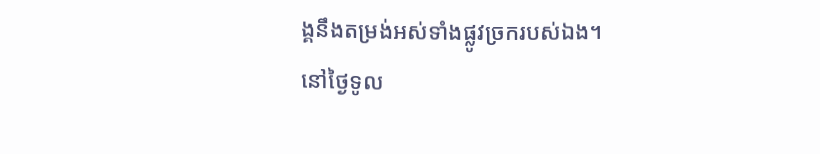ង្គនឹងតម្រង់អស់ទាំងផ្លូវច្រករបស់ឯង។
នៅថ្ងៃទូល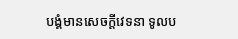បង្គំមានសេចក្ដីវេទនា ទូលប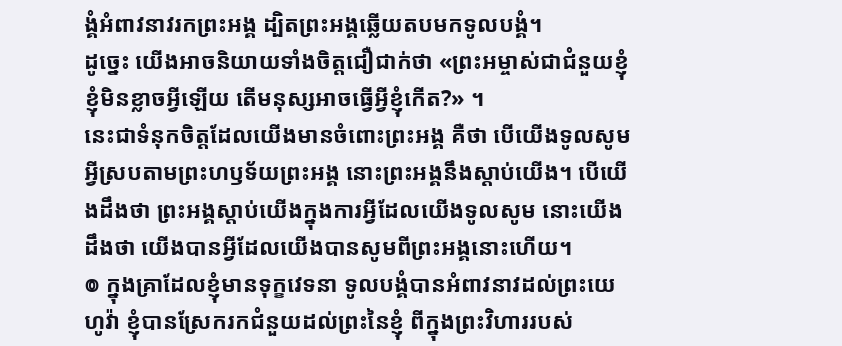ង្គំអំពាវនាវរកព្រះអង្គ ដ្បិតព្រះអង្គឆ្លើយតបមកទូលបង្គំ។
ដូច្នេះ យើងអាចនិយាយទាំងចិត្តជឿជាក់ថា «ព្រះអម្ចាស់ជាជំនួយខ្ញុំ ខ្ញុំមិនខ្លាចអ្វីឡើយ តើមនុស្សអាចធ្វើអ្វីខ្ញុំកើត?» ។
នេះជាទំនុកចិត្តដែលយើងមានចំពោះព្រះអង្គ គឺថា បើយើងទូលសូមអ្វីស្របតាមព្រះហឫទ័យព្រះអង្គ នោះព្រះអង្គនឹងស្តាប់យើង។ បើយើងដឹងថា ព្រះអង្គស្តាប់យើងក្នុងការអ្វីដែលយើងទូលសូម នោះយើងដឹងថា យើងបានអ្វីដែលយើងបានសូមពីព្រះអង្គនោះហើយ។
៙ ក្នុងគ្រាដែលខ្ញុំមានទុក្ខវេទនា ទូលបង្គំបានអំពាវនាវដល់ព្រះយេហូវ៉ា ខ្ញុំបានស្រែករកជំនួយដល់ព្រះនៃខ្ញុំ ពីក្នុងព្រះវិហាររបស់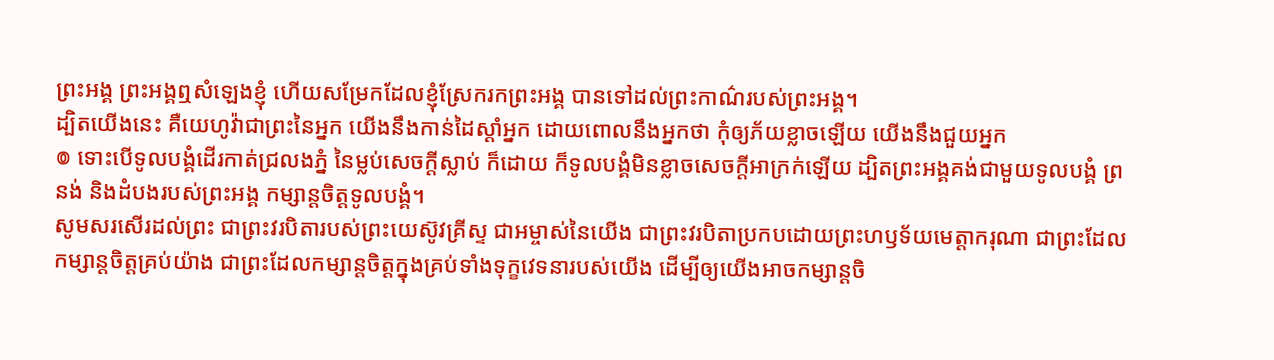ព្រះអង្គ ព្រះអង្គឮសំឡេងខ្ញុំ ហើយសម្រែកដែលខ្ញុំស្រែករកព្រះអង្គ បានទៅដល់ព្រះកាណ៌របស់ព្រះអង្គ។
ដ្បិតយើងនេះ គឺយេហូវ៉ាជាព្រះនៃអ្នក យើងនឹងកាន់ដៃស្តាំអ្នក ដោយពោលនឹងអ្នកថា កុំឲ្យភ័យខ្លាចឡើយ យើងនឹងជួយអ្នក
៙ ទោះបើទូលបង្គំដើរកាត់ជ្រលងភ្នំ នៃម្លប់សេចក្ដីស្លាប់ ក៏ដោយ ក៏ទូលបង្គំមិនខ្លាចសេចក្ដីអាក្រក់ឡើយ ដ្បិតព្រះអង្គគង់ជាមួយទូលបង្គំ ព្រនង់ និងដំបងរបស់ព្រះអង្គ កម្សាន្តចិត្តទូលបង្គំ។
សូមសរសើរដល់ព្រះ ជាព្រះវរបិតារបស់ព្រះយេស៊ូវគ្រីស្ទ ជាអម្ចាស់នៃយើង ជាព្រះវរបិតាប្រកបដោយព្រះហឫទ័យមេត្ដាករុណា ជាព្រះដែលកម្សាន្តចិត្តគ្រប់យ៉ាង ជាព្រះដែលកម្សាន្តចិត្តក្នុងគ្រប់ទាំងទុក្ខវេទនារបស់យើង ដើម្បីឲ្យយើងអាចកម្សាន្តចិ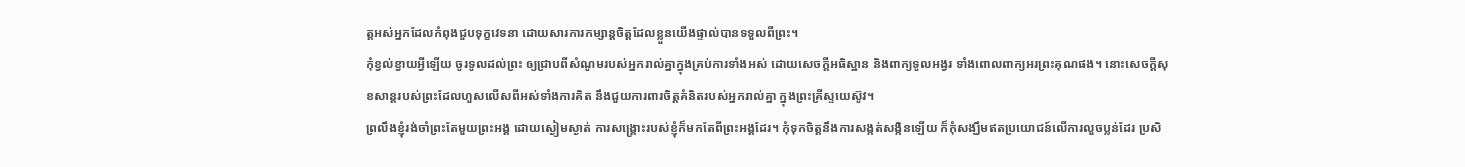ត្តអស់អ្នកដែលកំពុងជួបទុក្ខវេទនា ដោយសារការកម្សាន្តចិត្តដែលខ្លួនយើងផ្ទាល់បានទទួលពីព្រះ។
កុំខ្វល់ខ្វាយអ្វីឡើយ ចូរទូលដល់ព្រះ ឲ្យជ្រាបពីសំណូមរបស់អ្នករាល់គ្នាក្នុងគ្រប់ការទាំងអស់ ដោយសេចក្ដីអធិស្ឋាន និងពាក្យទូលអង្វរ ទាំងពោលពាក្យអរព្រះគុណផង។ នោះសេចក្ដីសុខសាន្តរបស់ព្រះដែលហួសលើសពីអស់ទាំងការគិត នឹងជួយការពារចិត្តគំនិតរបស់អ្នករាល់គ្នា ក្នុងព្រះគ្រីស្ទយេស៊ូវ។
ព្រលឹងខ្ញុំរង់ចាំព្រះតែមួយព្រះអង្គ ដោយស្ងៀមស្ងាត់ ការសង្គ្រោះរបស់ខ្ញុំក៏មកតែពីព្រះអង្គដែរ។ កុំទុកចិត្តនឹងការសង្កត់សង្កិនឡើយ ក៏កុំសង្ឃឹមឥតប្រយោជន៍លើការលួចប្លន់ដែរ ប្រសិ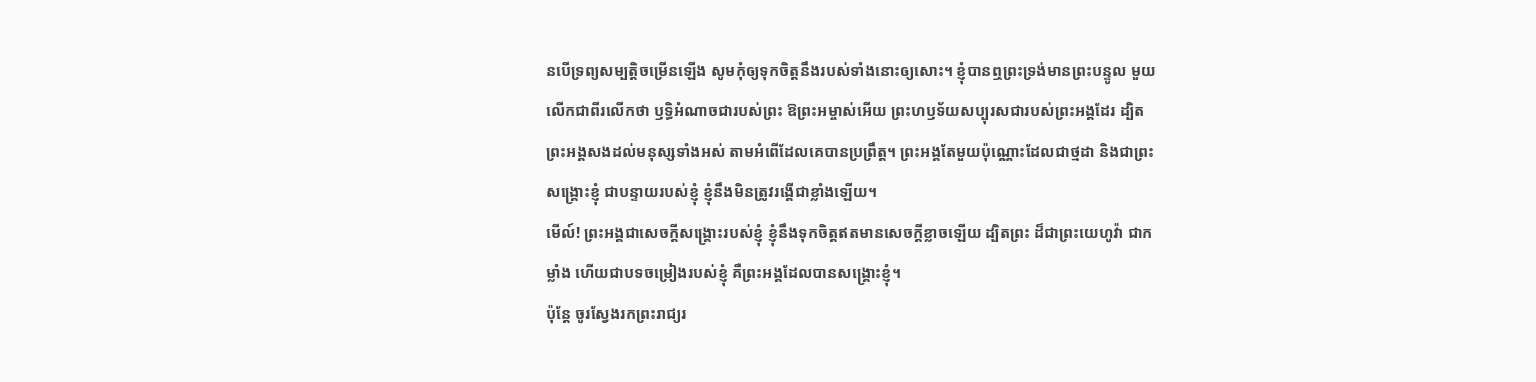នបើទ្រព្យសម្បត្តិចម្រើនឡើង សូមកុំឲ្យទុកចិត្តនឹងរបស់ទាំងនោះឲ្យសោះ។ ខ្ញុំបានឮព្រះទ្រង់មានព្រះបន្ទូល មួយលើកជាពីរលើកថា ឫទ្ធិអំណាចជារបស់ព្រះ ឱព្រះអម្ចាស់អើយ ព្រះហឫទ័យសប្បុរសជារបស់ព្រះអង្គដែរ ដ្បិតព្រះអង្គសងដល់មនុស្សទាំងអស់ តាមអំពើដែលគេបានប្រព្រឹត្ត។ ព្រះអង្គតែមួយប៉ុណ្ណោះដែលជាថ្មដា និងជាព្រះសង្គ្រោះខ្ញុំ ជាបន្ទាយរបស់ខ្ញុំ ខ្ញុំនឹងមិនត្រូវរង្គើជាខ្លាំងឡើយ។
មើល៍! ព្រះអង្គជាសេចក្ដីសង្គ្រោះរបស់ខ្ញុំ ខ្ញុំនឹងទុកចិត្តឥតមានសេចក្ដីខ្លាចឡើយ ដ្បិតព្រះ ដ៏ជាព្រះយេហូវ៉ា ជាកម្លាំង ហើយជាបទចម្រៀងរបស់ខ្ញុំ គឺព្រះអង្គដែលបានសង្គ្រោះខ្ញុំ។
ប៉ុន្តែ ចូរស្វែងរកព្រះរាជ្យរ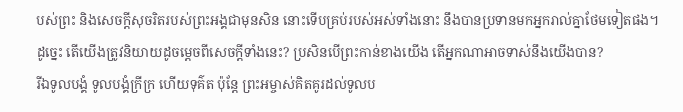បស់ព្រះ និងសេចក្តីសុចរិតរបស់ព្រះអង្គជាមុនសិន នោះទើបគ្រប់របស់អស់ទាំងនោះ នឹងបានប្រទានមកអ្នករាល់គ្នាថែមទៀតផង។
ដូច្នេះ តើយើងត្រូវនិយាយដូចម្តេចពីសេចក្តីទាំងនេះ? ប្រសិនបើព្រះកាន់ខាងយើង តើអ្នកណាអាចទាស់នឹងយើងបាន?
រីឯទូលបង្គំ ទូលបង្គំក្រីក្រ ហើយទុគ៌ត ប៉ុន្តែ ព្រះអម្ចាស់គិតគូរដល់ទូលប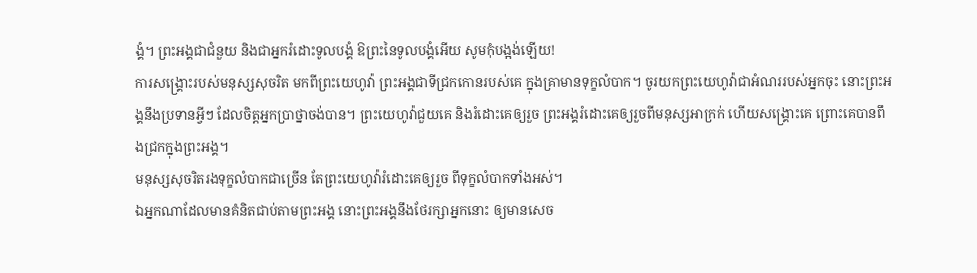ង្គំ។ ព្រះអង្គជាជំនួយ និងជាអ្នករំដោះទូលបង្គំ ឱព្រះនៃទូលបង្គំអើយ សូមកុំបង្អង់ឡើយ!
ការសង្គ្រោះរបស់មនុស្សសុចរិត មកពីព្រះយេហូវ៉ា ព្រះអង្គជាទីជ្រកកោនរបស់គេ ក្នុងគ្រាមានទុក្ខលំបាក។ ចូរយកព្រះយេហូវ៉ាជាអំណររបស់អ្នកចុះ នោះព្រះអង្គនឹងប្រទានអ្វីៗ ដែលចិត្តអ្នកប្រាថ្នាចង់បាន។ ព្រះយេហូវ៉ាជួយគេ និងរំដោះគេឲ្យរួច ព្រះអង្គរំដោះគេឲ្យរួចពីមនុស្សអាក្រក់ ហើយសង្គ្រោះគេ ព្រោះគេបានពឹងជ្រកក្នុងព្រះអង្គ។
មនុស្សសុចរិតរងទុក្ខលំបាកជាច្រើន តែព្រះយេហូវ៉ារំដោះគេឲ្យរួច ពីទុក្ខលំបាកទាំងអស់។
ឯអ្នកណាដែលមានគំនិតជាប់តាមព្រះអង្គ នោះព្រះអង្គនឹងថែរក្សាអ្នកនោះ ឲ្យមានសេច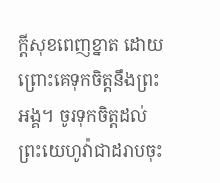ក្ដីសុខពេញខ្នាត ដោយព្រោះគេទុកចិត្តនឹងព្រះអង្គ។ ចូរទុកចិត្តដល់ព្រះយេហូវ៉ាជាដរាបចុះ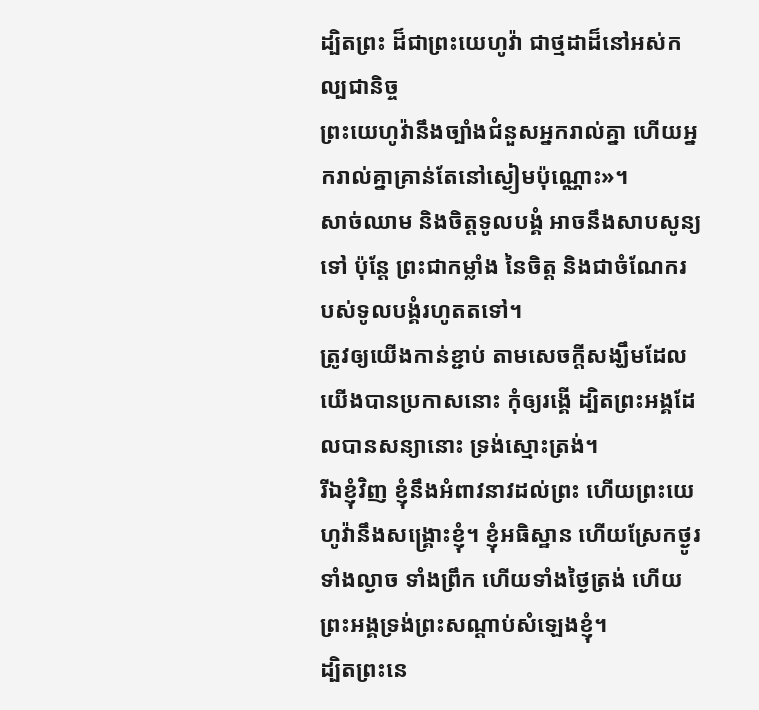ដ្បិតព្រះ ដ៏ជាព្រះយេហូវ៉ា ជាថ្មដាដ៏នៅអស់កល្បជានិច្ច
ព្រះយេហូវ៉ានឹងច្បាំងជំនួសអ្នករាល់គ្នា ហើយអ្នករាល់គ្នាគ្រាន់តែនៅស្ងៀមប៉ុណ្ណោះ»។
សាច់ឈាម និងចិត្តទូលបង្គំ អាចនឹងសាបសូន្យទៅ ប៉ុន្តែ ព្រះជាកម្លាំង នៃចិត្ត និងជាចំណែករបស់ទូលបង្គំរហូតតទៅ។
ត្រូវឲ្យយើងកាន់ខ្ជាប់ តាមសេចក្តីសង្ឃឹមដែលយើងបានប្រកាសនោះ កុំឲ្យរង្គើ ដ្បិតព្រះអង្គដែលបានសន្យានោះ ទ្រង់ស្មោះត្រង់។
រីឯខ្ញុំវិញ ខ្ញុំនឹងអំពាវនាវដល់ព្រះ ហើយព្រះយេហូវ៉ានឹងសង្គ្រោះខ្ញុំ។ ខ្ញុំអធិស្ឋាន ហើយស្រែកថ្ងូរ ទាំងល្ងាច ទាំងព្រឹក ហើយទាំងថ្ងៃត្រង់ ហើយព្រះអង្គទ្រង់ព្រះសណ្ដាប់សំឡេងខ្ញុំ។
ដ្បិតព្រះនេ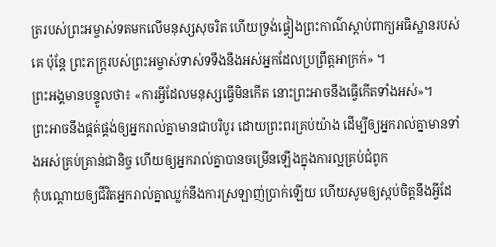ត្ររបស់ព្រះអម្ចាស់ទតមកលើមនុស្សសុចរិត ហើយទ្រង់ផ្ទៀងព្រះកាណ៌ស្តាប់ពាក្យអធិស្ឋានរបស់គេ ប៉ុន្តែ ព្រះភក្ត្ររបស់ព្រះអម្ចាស់ទាស់ទទឹងនឹងអស់អ្នកដែលប្រព្រឹត្តអាក្រក់» ។
ព្រះអង្គមានបន្ទូលថា៖ «ការអ្វីដែលមនុស្សធ្វើមិនកើត នោះព្រះអាចនឹងធ្វើកើតទាំងអស់»។
ព្រះអាចនឹងផ្គត់ផ្គង់ឲ្យអ្នករាល់គ្នាមានជាបរិបូរ ដោយព្រះពរគ្រប់យ៉ាង ដើម្បីឲ្យអ្នករាល់គ្នាមានទាំងអស់គ្រប់គ្រាន់ជានិច្ច ហើយឲ្យអ្នករាល់គ្នាបានចម្រើនឡើងក្នុងការល្អគ្រប់ជំពូក
កុំបណ្ដោយឲ្យជីវិតអ្នករាល់គ្នាឈ្លក់នឹងការស្រឡាញ់ប្រាក់ឡើយ ហើយសូមឲ្យស្កប់ចិត្តនឹងអ្វីដែ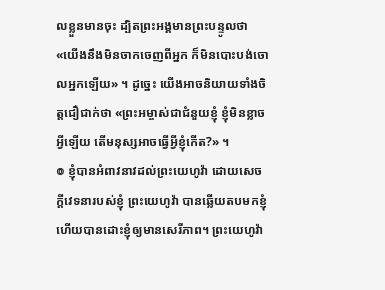លខ្លួនមានចុះ ដ្បិតព្រះអង្គមានព្រះបន្ទូលថា «យើងនឹងមិនចាកចេញពីអ្នក ក៏មិនបោះបង់ចោលអ្នកឡើយ» ។ ដូច្នេះ យើងអាចនិយាយទាំងចិត្តជឿជាក់ថា «ព្រះអម្ចាស់ជាជំនួយខ្ញុំ ខ្ញុំមិនខ្លាចអ្វីឡើយ តើមនុស្សអាចធ្វើអ្វីខ្ញុំកើត?» ។
៙ ខ្ញុំបានអំពាវនាវដល់ព្រះយេហូវ៉ា ដោយសេចក្ដីវេទនារបស់ខ្ញុំ ព្រះយេហូវ៉ា បានឆ្លើយតបមកខ្ញុំ ហើយបានដោះខ្ញុំឲ្យមានសេរីភាព។ ព្រះយេហូវ៉ា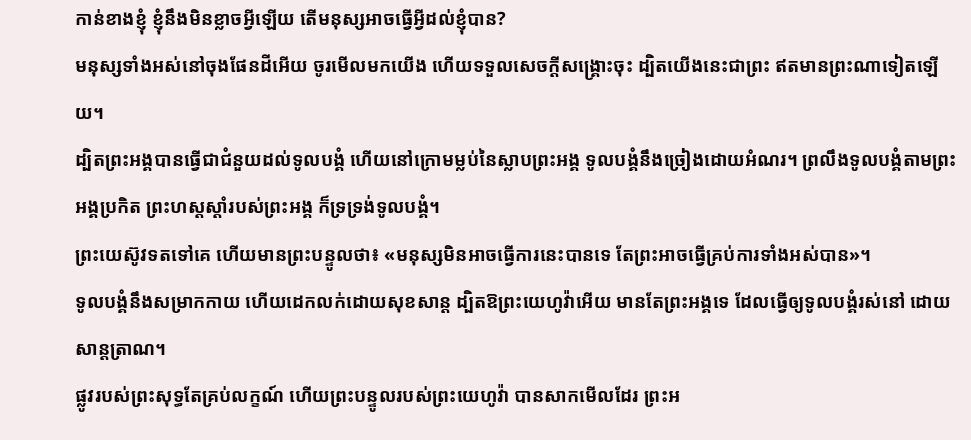កាន់ខាងខ្ញុំ ខ្ញុំនឹងមិនខ្លាចអ្វីឡើយ តើមនុស្សអាចធ្វើអ្វីដល់ខ្ញុំបាន?
មនុស្សទាំងអស់នៅចុងផែនដីអើយ ចូរមើលមកយើង ហើយទទួលសេចក្ដីសង្គ្រោះចុះ ដ្បិតយើងនេះជាព្រះ ឥតមានព្រះណាទៀតឡើយ។
ដ្បិតព្រះអង្គបានធ្វើជាជំនួយដល់ទូលបង្គំ ហើយនៅក្រោមម្លប់នៃស្លាបព្រះអង្គ ទូលបង្គំនឹងច្រៀងដោយអំណរ។ ព្រលឹងទូលបង្គំតាមព្រះអង្គប្រកិត ព្រះហស្តស្តាំរបស់ព្រះអង្គ ក៏ទ្រទ្រង់ទូលបង្គំ។
ព្រះយេស៊ូវទតទៅគេ ហើយមានព្រះបន្ទូលថា៖ «មនុស្សមិនអាចធ្វើការនេះបានទេ តែព្រះអាចធ្វើគ្រប់ការទាំងអស់បាន»។
ទូលបង្គំនឹងសម្រាកកាយ ហើយដេកលក់ដោយសុខសាន្ត ដ្បិតឱព្រះយេហូវ៉ាអើយ មានតែព្រះអង្គទេ ដែលធ្វើឲ្យទូលបង្គំរស់នៅ ដោយសាន្តត្រាណ។
ផ្លូវរបស់ព្រះសុទ្ធតែគ្រប់លក្ខណ៍ ហើយព្រះបន្ទូលរបស់ព្រះយេហូវ៉ា បានសាកមើលដែរ ព្រះអ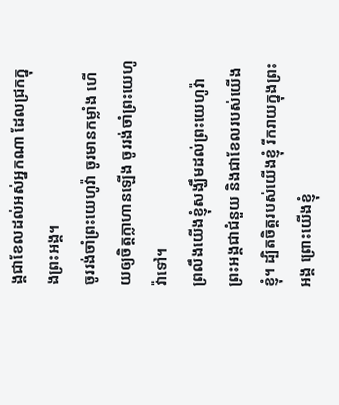ង្គជាខែលដល់អស់អ្នកណា ដែលជ្រកក្នុងព្រះអង្គ។
ចូររង់ចាំព្រះយេហូវ៉ា ចូរមានកម្លាំង ហើយឲ្យចិត្តក្លាហានឡើង ចូររង់ចាំព្រះយេហូវ៉ាទៅ។
ព្រលឹងយើងខ្ញុំសង្ឃឹមដល់ព្រះយេហូវ៉ា ព្រះអង្គជាជំនួយ និងជាខែលរបស់យើងខ្ញុំ។ ដ្បិតចិត្តរបស់យើងខ្ញុំ រីករាយក្នុងព្រះអង្គ ព្រោះយើងខ្ញុំ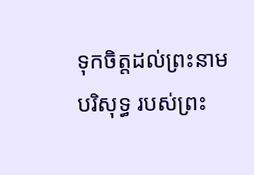ទុកចិត្តដល់ព្រះនាមបរិសុទ្ធ របស់ព្រះ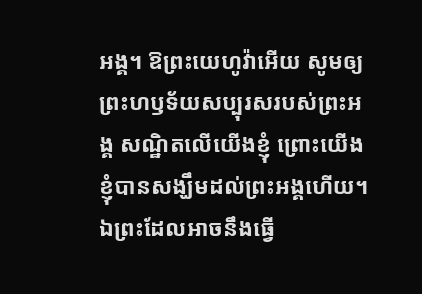អង្គ។ ឱព្រះយេហូវ៉ាអើយ សូមឲ្យព្រះហឫទ័យសប្បុរសរបស់ព្រះអង្គ សណ្ឋិតលើយើងខ្ញុំ ព្រោះយើងខ្ញុំបានសង្ឃឹមដល់ព្រះអង្គហើយ។
ឯព្រះដែលអាចនឹងធ្វើ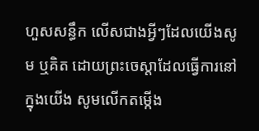ហួសសន្ធឹក លើសជាងអ្វីៗដែលយើងសូម ឬគិត ដោយព្រះចេស្តាដែលធ្វើការនៅក្នុងយើង សូមលើកតម្កើង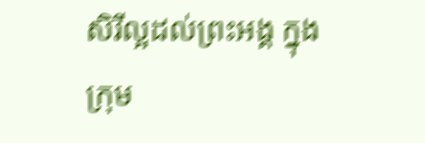សិរីល្អដល់ព្រះអង្គ ក្នុងក្រុម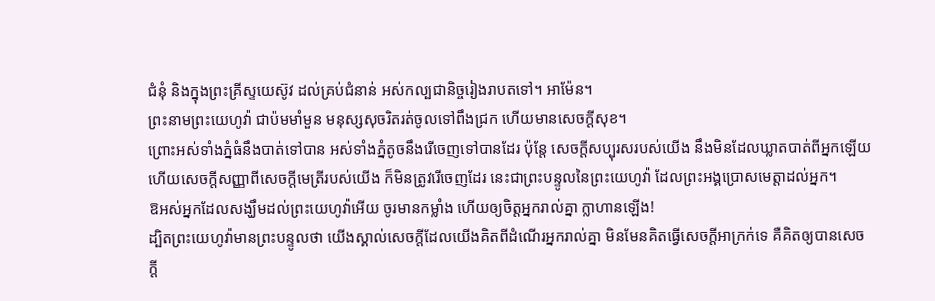ជំនុំ និងក្នុងព្រះគ្រីស្ទយេស៊ូវ ដល់គ្រប់ជំនាន់ អស់កល្បជានិច្ចរៀងរាបតទៅ។ អាម៉ែន។
ព្រះនាមព្រះយេហូវ៉ា ជាប៉មមាំមួន មនុស្សសុចរិតរត់ចូលទៅពឹងជ្រក ហើយមានសេចក្ដីសុខ។
ព្រោះអស់ទាំងភ្នំធំនឹងបាត់ទៅបាន អស់ទាំងភ្នំតូចនឹងរើចេញទៅបានដែរ ប៉ុន្តែ សេចក្ដីសប្បុរសរបស់យើង នឹងមិនដែលឃ្លាតបាត់ពីអ្នកឡើយ ហើយសេចក្ដីសញ្ញាពីសេចក្ដីមេត្រីរបស់យើង ក៏មិនត្រូវរើចេញដែរ នេះជាព្រះបន្ទូលនៃព្រះយេហូវ៉ា ដែលព្រះអង្គប្រោសមេត្តាដល់អ្នក។
ឱអស់អ្នកដែលសង្ឃឹមដល់ព្រះយេហូវ៉ាអើយ ចូរមានកម្លាំង ហើយឲ្យចិត្តអ្នករាល់គ្នា ក្លាហានឡើង!
ដ្បិតព្រះយេហូវ៉ាមានព្រះបន្ទូលថា យើងស្គាល់សេចក្ដីដែលយើងគិតពីដំណើរអ្នករាល់គ្នា មិនមែនគិតធ្វើសេចក្ដីអាក្រក់ទេ គឺគិតឲ្យបានសេចក្ដី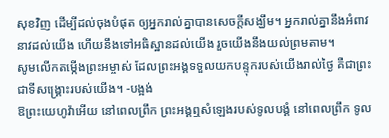សុខវិញ ដើម្បីដល់ចុងបំផុត ឲ្យអ្នករាល់គ្នាបានសេចក្ដីសង្ឃឹម។ អ្នករាល់គ្នានឹងអំពាវនាវដល់យើង ហើយនឹងទៅអធិស្ឋានដល់យើង រួចយើងនឹងយល់ព្រមតាម។
សូមលើកតម្កើងព្រះអម្ចាស់ ដែលព្រះអង្គទទួលយកបន្ទុករបស់យើងរាល់ថ្ងៃ គឺជាព្រះជាទីសង្គ្រោះរបស់យើង។ -បង្អង់
ឱព្រះយេហូវ៉ាអើយ នៅពេលព្រឹក ព្រះអង្គឮសំឡេងរបស់ទូលបង្គំ នៅពេលព្រឹក ទូល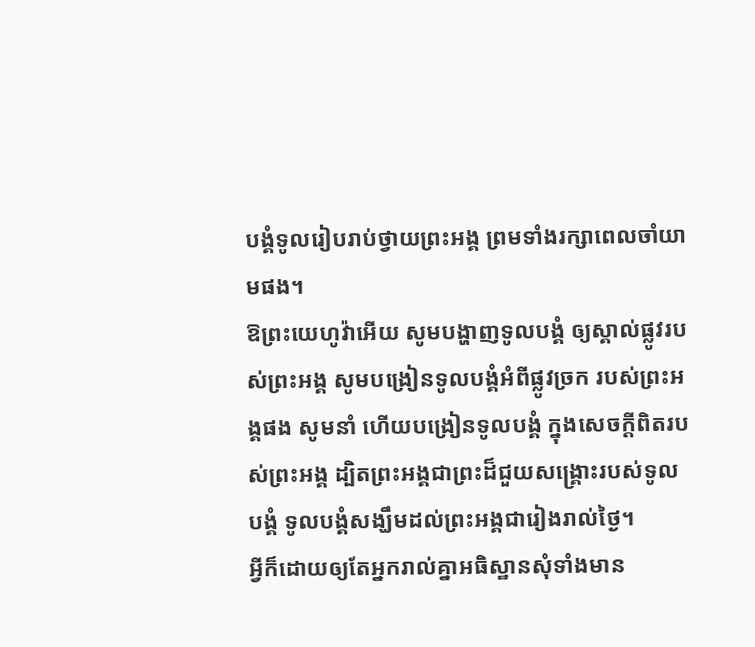បង្គំទូលរៀបរាប់ថ្វាយព្រះអង្គ ព្រមទាំងរក្សាពេលចាំយាមផង។
ឱព្រះយេហូវ៉ាអើយ សូមបង្ហាញទូលបង្គំ ឲ្យស្គាល់ផ្លូវរបស់ព្រះអង្គ សូមបង្រៀនទូលបង្គំអំពីផ្លូវច្រក របស់ព្រះអង្គផង សូមនាំ ហើយបង្រៀនទូលបង្គំ ក្នុងសេចក្ដីពិតរបស់ព្រះអង្គ ដ្បិតព្រះអង្គជាព្រះដ៏ជួយសង្គ្រោះរបស់ទូលបង្គំ ទូលបង្គំសង្ឃឹមដល់ព្រះអង្គជារៀងរាល់ថ្ងៃ។
អ្វីក៏ដោយឲ្យតែអ្នករាល់គ្នាអធិស្ឋានសុំទាំងមាន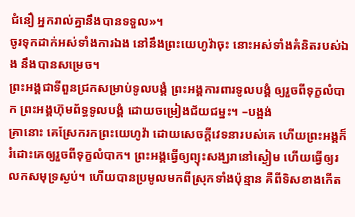ជំនឿ អ្នករាល់គ្នានឹងបានទទួល»។
ចូរទុកដាក់អស់ទាំងការឯង នៅនឹងព្រះយេហូវ៉ាចុះ នោះអស់ទាំងគំនិតរបស់ឯង នឹងបានសម្រេច។
ព្រះអង្គជាទីពួនជ្រកសម្រាប់ទូលបង្គំ ព្រះអង្គការពារទូលបង្គំ ឲ្យរួចពីទុក្ខលំបាក ព្រះអង្គហ៊ុមព័ទ្ធទូលបង្គំ ដោយចម្រៀងជ័យជម្នះ។ –បង្អង់
គ្រានោះ គេស្រែករកព្រះយេហូវ៉ា ដោយសេចក្ដីវេទនារបស់គេ ហើយព្រះអង្គក៏រំដោះគេឲ្យរួចពីទុក្ខលំបាក។ ព្រះអង្គធ្វើឲ្យព្យុះសង្ឃរានៅស្ងៀម ហើយធ្វើឲ្យរលកសមុទ្រស្ងប់។ ហើយបានប្រមូលមកពីស្រុកទាំងប៉ុន្មាន គឺពីទិសខាងកើត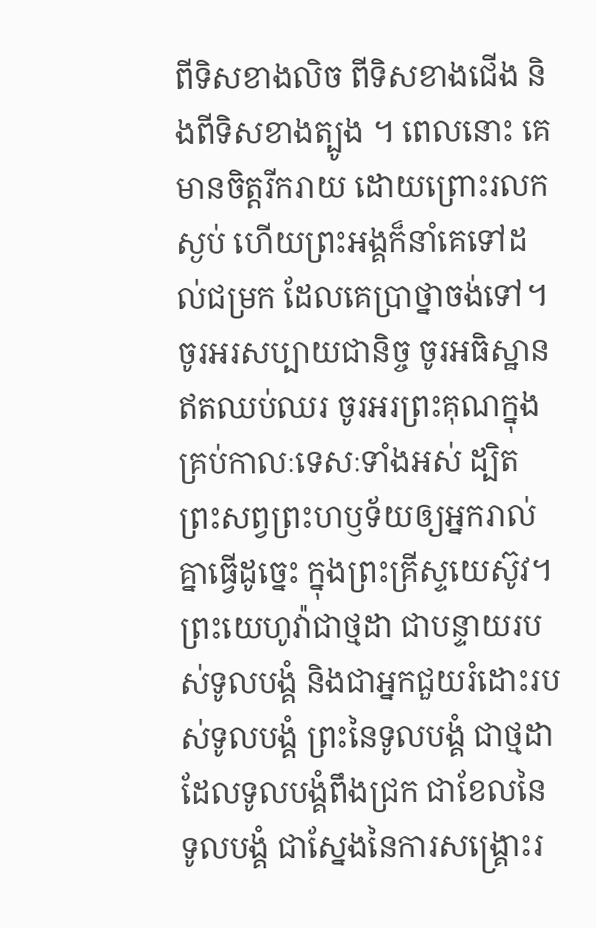ពីទិសខាងលិច ពីទិសខាងជើង និងពីទិសខាងត្បូង ។ ពេលនោះ គេមានចិត្តរីករាយ ដោយព្រោះរលកស្ងប់ ហើយព្រះអង្គក៏នាំគេទៅដល់ជម្រក ដែលគេប្រាថ្នាចង់ទៅ។
ចូរអរសប្បាយជានិច្ច ចូរអធិស្ឋានឥតឈប់ឈរ ចូរអរព្រះគុណក្នុងគ្រប់កាលៈទេសៈទាំងអស់ ដ្បិតព្រះសព្វព្រះហឫទ័យឲ្យអ្នករាល់គ្នាធ្វើដូច្នេះ ក្នុងព្រះគ្រីស្ទយេស៊ូវ។
ព្រះយេហូវ៉ាជាថ្មដា ជាបន្ទាយរបស់ទូលបង្គំ និងជាអ្នកជួយរំដោះរបស់ទូលបង្គំ ព្រះនៃទូលបង្គំ ជាថ្មដាដែលទូលបង្គំពឹងជ្រក ជាខែលនៃទូលបង្គំ ជាស្នែងនៃការសង្គ្រោះរ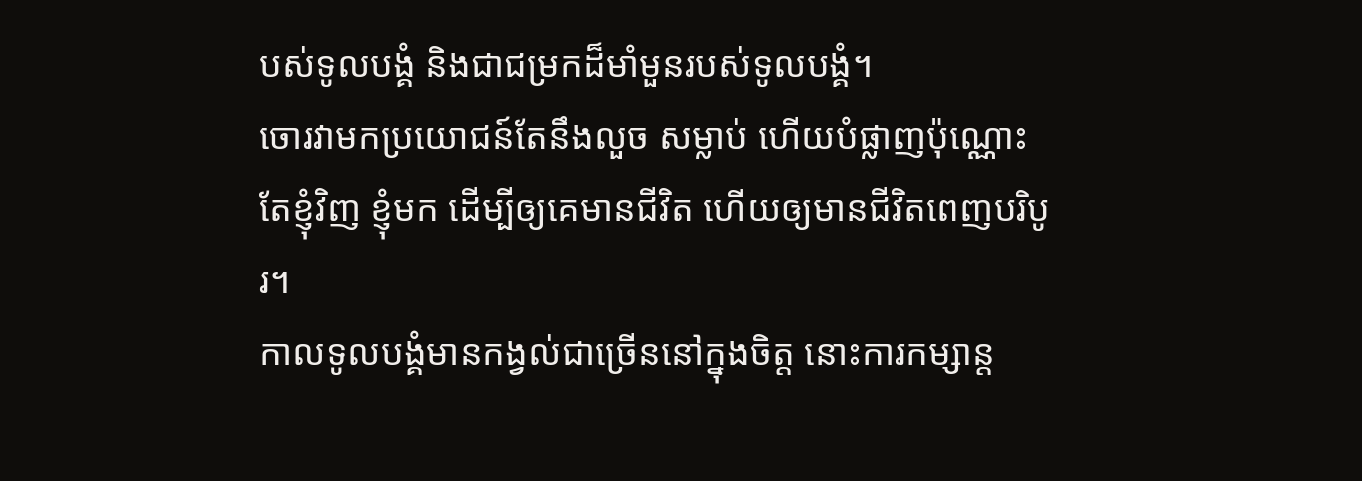បស់ទូលបង្គំ និងជាជម្រកដ៏មាំមួនរបស់ទូលបង្គំ។
ចោរវាមកប្រយោជន៍តែនឹងលួច សម្លាប់ ហើយបំផ្លាញប៉ុណ្ណោះ តែខ្ញុំវិញ ខ្ញុំមក ដើម្បីឲ្យគេមានជីវិត ហើយឲ្យមានជីវិតពេញបរិបូរ។
កាលទូលបង្គំមានកង្វល់ជាច្រើននៅក្នុងចិត្ត នោះការកម្សាន្ត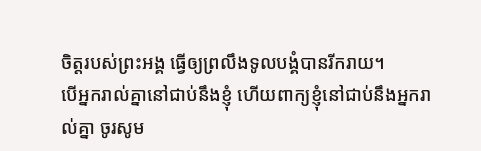ចិត្តរបស់ព្រះអង្គ ធ្វើឲ្យព្រលឹងទូលបង្គំបានរីករាយ។
បើអ្នករាល់គ្នានៅជាប់នឹងខ្ញុំ ហើយពាក្យខ្ញុំនៅជាប់នឹងអ្នករាល់គ្នា ចូរសូម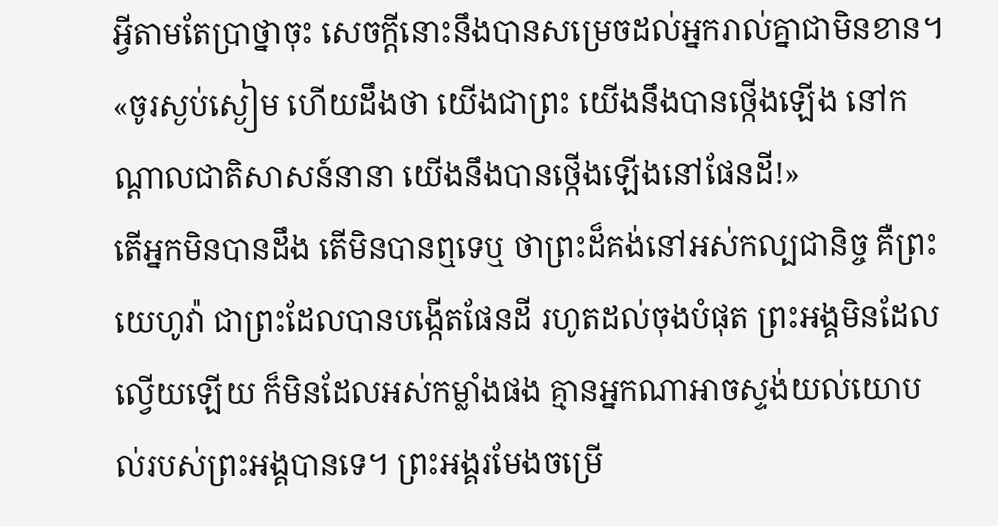អ្វីតាមតែប្រាថ្នាចុះ សេចក្ដីនោះនឹងបានសម្រេចដល់អ្នករាល់គ្នាជាមិនខាន។
«ចូរស្ងប់ស្ងៀម ហើយដឹងថា យើងជាព្រះ យើងនឹងបានថ្កើងឡើង នៅកណ្ដាលជាតិសាសន៍នានា យើងនឹងបានថ្កើងឡើងនៅផែនដី!»
តើអ្នកមិនបានដឹង តើមិនបានឮទេឬ ថាព្រះដ៏គង់នៅអស់កល្បជានិច្ច គឺព្រះយេហូវ៉ា ជាព្រះដែលបានបង្កើតផែនដី រហូតដល់ចុងបំផុត ព្រះអង្គមិនដែលល្វើយឡើយ ក៏មិនដែលអស់កម្លាំងផង គ្មានអ្នកណាអាចស្ទង់យល់យោបល់របស់ព្រះអង្គបានទេ។ ព្រះអង្គរមែងចម្រើ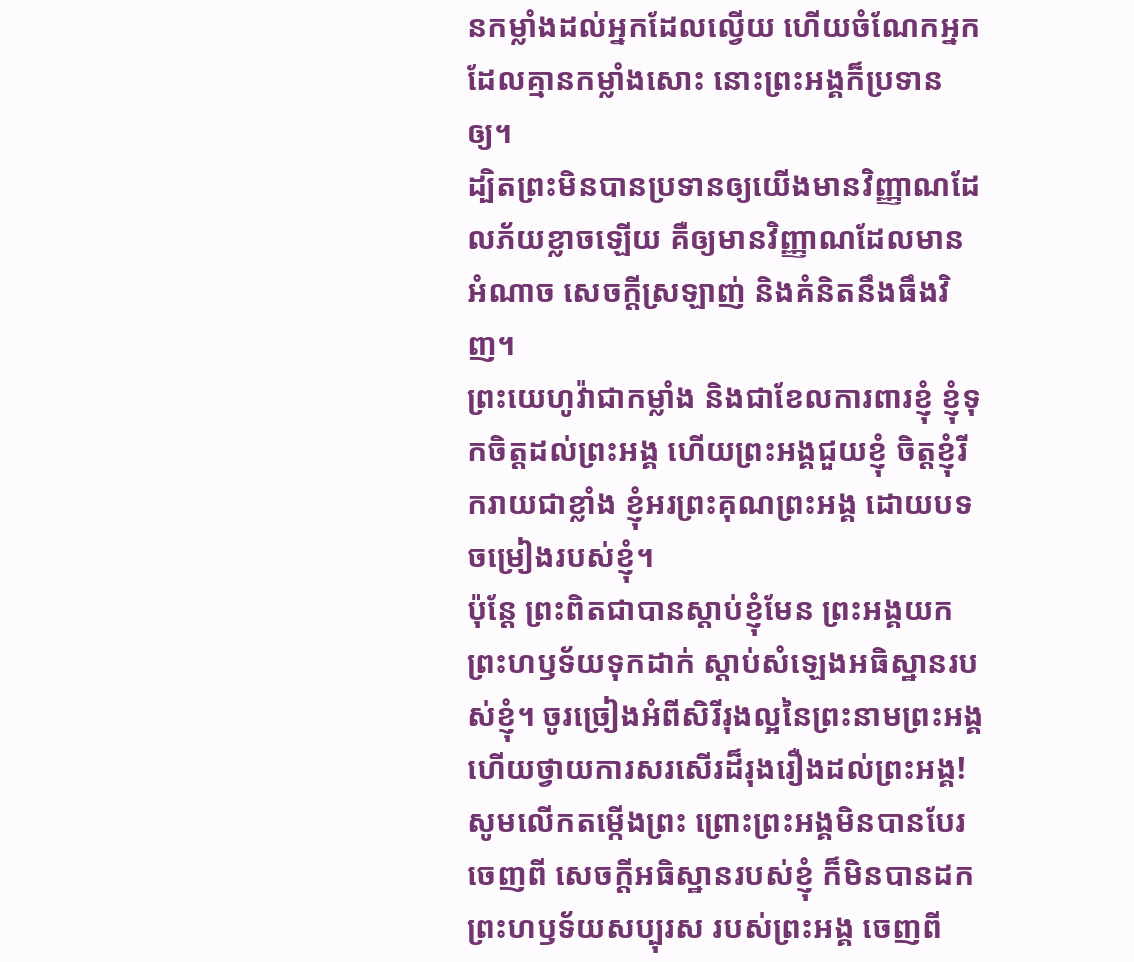នកម្លាំងដល់អ្នកដែលល្វើយ ហើយចំណែកអ្នកដែលគ្មានកម្លាំងសោះ នោះព្រះអង្គក៏ប្រទានឲ្យ។
ដ្បិតព្រះមិនបានប្រទានឲ្យយើងមានវិញ្ញាណដែលភ័យខ្លាចឡើយ គឺឲ្យមានវិញ្ញាណដែលមានអំណាច សេចក្ដីស្រឡាញ់ និងគំនិតនឹងធឹងវិញ។
ព្រះយេហូវ៉ាជាកម្លាំង និងជាខែលការពារខ្ញុំ ខ្ញុំទុកចិត្តដល់ព្រះអង្គ ហើយព្រះអង្គជួយខ្ញុំ ចិត្តខ្ញុំរីករាយជាខ្លាំង ខ្ញុំអរព្រះគុណព្រះអង្គ ដោយបទចម្រៀងរបស់ខ្ញុំ។
ប៉ុន្តែ ព្រះពិតជាបានស្តាប់ខ្ញុំមែន ព្រះអង្គយកព្រះហឫទ័យទុកដាក់ ស្តាប់សំឡេងអធិស្ឋានរបស់ខ្ញុំ។ ចូរច្រៀងអំពីសិរីរុងល្អនៃព្រះនាមព្រះអង្គ ហើយថ្វាយការសរសើរដ៏រុងរឿងដល់ព្រះអង្គ! សូមលើកតម្កើងព្រះ ព្រោះព្រះអង្គមិនបានបែរចេញពី សេចក្ដីអធិស្ឋានរបស់ខ្ញុំ ក៏មិនបានដកព្រះហឫទ័យសប្បុរស របស់ព្រះអង្គ ចេញពី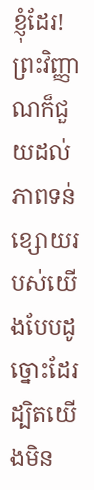ខ្ញុំដែរ!
ព្រះវិញ្ញាណក៏ជួយដល់ភាពទន់ខ្សោយរបស់យើងបែបដូច្នោះដែរ ដ្បិតយើងមិន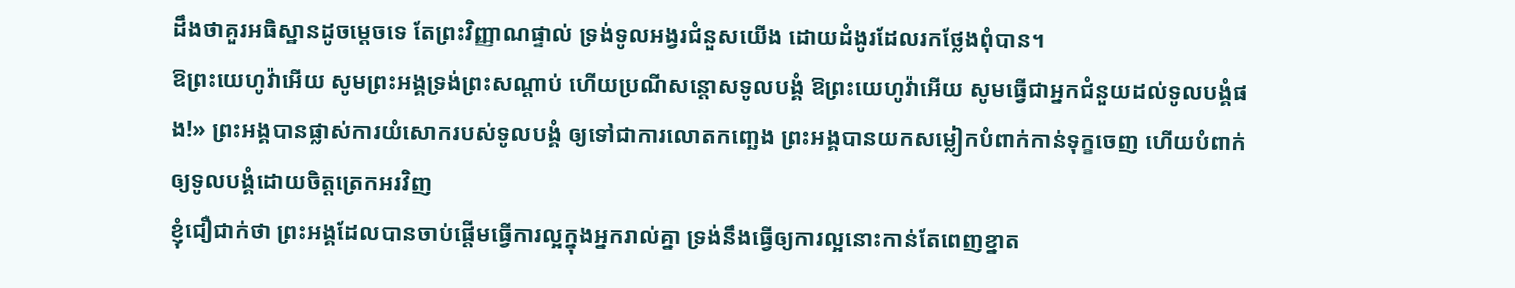ដឹងថាគួរអធិស្ឋានដូចម្តេចទេ តែព្រះវិញ្ញាណផ្ទាល់ ទ្រង់ទូលអង្វរជំនួសយើង ដោយដំងូរដែលរកថ្លែងពុំបាន។
ឱព្រះយេហូវ៉ាអើយ សូមព្រះអង្គទ្រង់ព្រះសណ្ដាប់ ហើយប្រណីសន្ដោសទូលបង្គំ ឱព្រះយេហូវ៉ាអើយ សូមធ្វើជាអ្នកជំនួយដល់ទូលបង្គំផង!» ព្រះអង្គបានផ្លាស់ការយំសោករបស់ទូលបង្គំ ឲ្យទៅជាការលោតកញ្ឆេង ព្រះអង្គបានយកសម្លៀកបំពាក់កាន់ទុក្ខចេញ ហើយបំពាក់ឲ្យទូលបង្គំដោយចិត្តត្រេកអរវិញ
ខ្ញុំជឿជាក់ថា ព្រះអង្គដែលបានចាប់ផ្តើមធ្វើការល្អក្នុងអ្នករាល់គ្នា ទ្រង់នឹងធ្វើឲ្យការល្អនោះកាន់តែពេញខ្នាត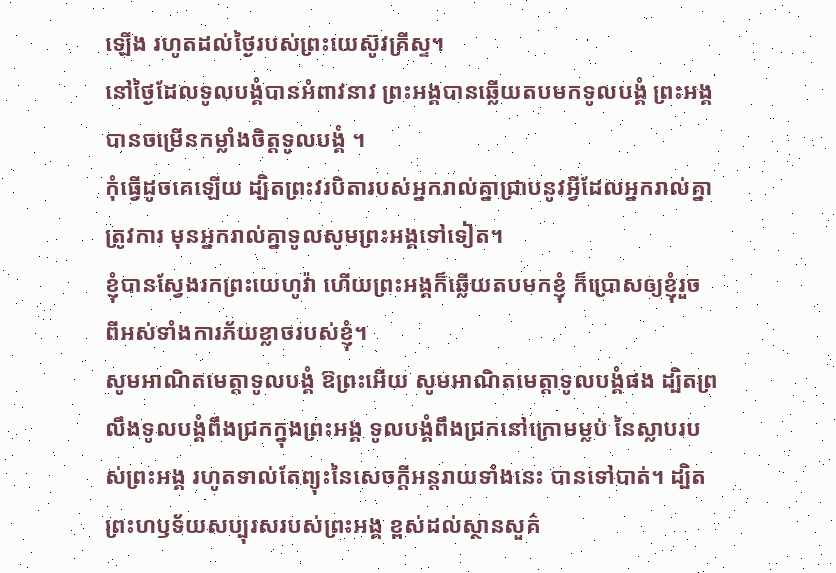ឡើង រហូតដល់ថ្ងៃរបស់ព្រះយេស៊ូវគ្រីស្ទ។
នៅថ្ងៃដែលទូលបង្គំបានអំពាវនាវ ព្រះអង្គបានឆ្លើយតបមកទូលបង្គំ ព្រះអង្គបានចម្រើនកម្លាំងចិត្តទូលបង្គំ ។
កុំធ្វើដូចគេឡើយ ដ្បិតព្រះវរបិតារបស់អ្នករាល់គ្នាជ្រាបនូវអ្វីដែលអ្នករាល់គ្នាត្រូវការ មុនអ្នករាល់គ្នាទូលសូមព្រះអង្គទៅទៀត។
ខ្ញុំបានស្វែងរកព្រះយេហូវ៉ា ហើយព្រះអង្គក៏ឆ្លើយតបមកខ្ញុំ ក៏ប្រោសឲ្យខ្ញុំរួច ពីអស់ទាំងការភ័យខ្លាចរបស់ខ្ញុំ។
សូមអាណិតមេត្តាទូលបង្គំ ឱព្រះអើយ សូមអាណិតមេត្តាទូលបង្គំផង ដ្បិតព្រលឹងទូលបង្គំពឹងជ្រកក្នុងព្រះអង្គ ទូលបង្គំពឹងជ្រកនៅក្រោមម្លប់ នៃស្លាបរបស់ព្រះអង្គ រហូតទាល់តែព្យុះនៃសេចក្ដីអន្តរាយទាំងនេះ បានទៅបាត់។ ដ្បិតព្រះហឫទ័យសប្បុរសរបស់ព្រះអង្គ ខ្ពស់ដល់ស្ថានសួគ៌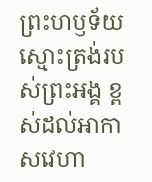ព្រះហឫទ័យស្មោះត្រង់របស់ព្រះអង្គ ខ្ពស់ដល់អាកាសវេហា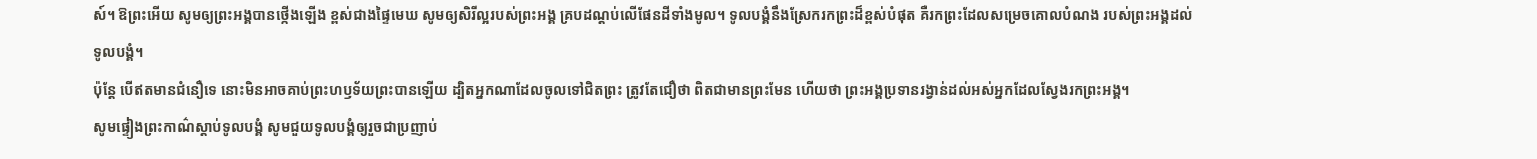ស៍។ ឱព្រះអើយ សូមឲ្យព្រះអង្គបានថ្កើងឡើង ខ្ពស់ជាងផ្ទៃមេឃ សូមឲ្យសិរីល្អរបស់ព្រះអង្គ គ្របដណ្ដប់លើផែនដីទាំងមូល។ ទូលបង្គំនឹងស្រែករកព្រះដ៏ខ្ពស់បំផុត គឺរកព្រះដែលសម្រេចគោលបំណង របស់ព្រះអង្គដល់ទូលបង្គំ។
ប៉ុន្ដែ បើឥតមានជំនឿទេ នោះមិនអាចគាប់ព្រះហឫទ័យព្រះបានឡើយ ដ្បិតអ្នកណាដែលចូលទៅជិតព្រះ ត្រូវតែជឿថា ពិតជាមានព្រះមែន ហើយថា ព្រះអង្គប្រទានរង្វាន់ដល់អស់អ្នកដែលស្វែងរកព្រះអង្គ។
សូមផ្ទៀងព្រះកាណ៌ស្តាប់ទូលបង្គំ សូមជួយទូលបង្គំឲ្យរួចជាប្រញាប់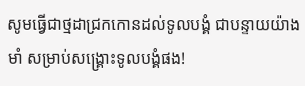សូមធ្វើជាថ្មដាជ្រកកោនដល់ទូលបង្គំ ជាបន្ទាយយ៉ាងមាំ សម្រាប់សង្គ្រោះទូលបង្គំផង!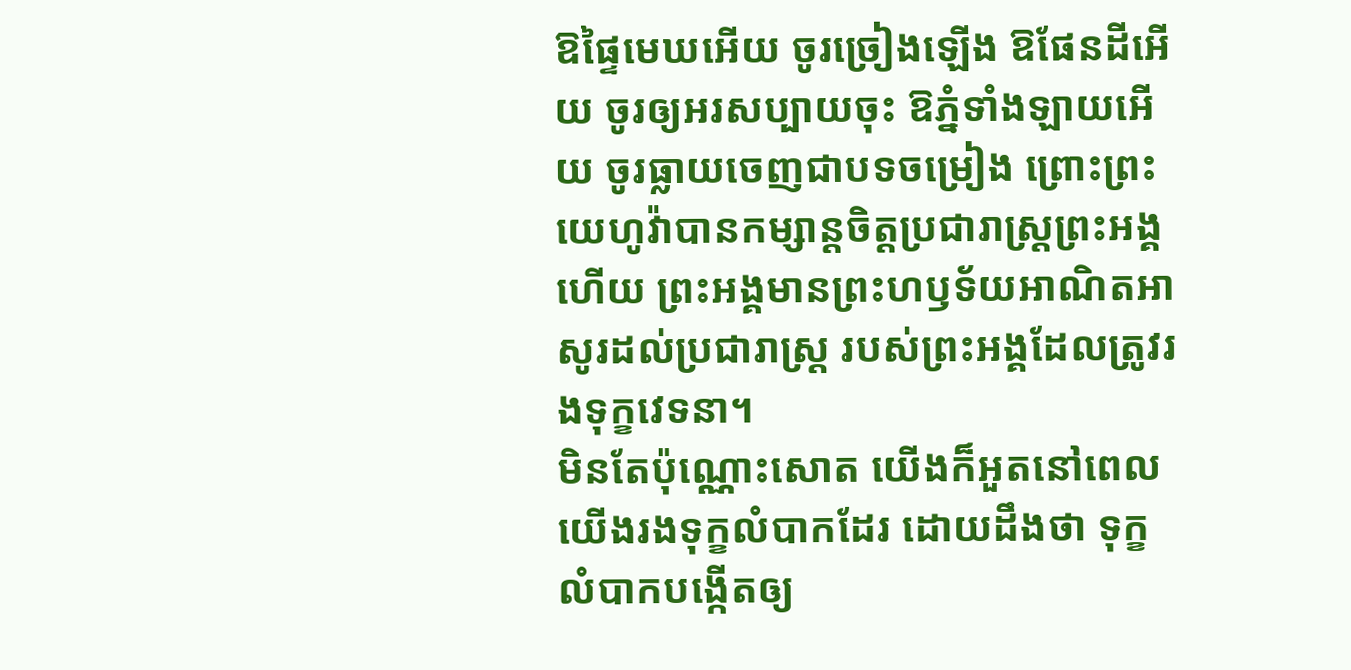ឱផ្ទៃមេឃអើយ ចូរច្រៀងឡើង ឱផែនដីអើយ ចូរឲ្យអរសប្បាយចុះ ឱភ្នំទាំងឡាយអើយ ចូរធ្លាយចេញជាបទចម្រៀង ព្រោះព្រះយេហូវ៉ាបានកម្សាន្តចិត្តប្រជារាស្ត្រព្រះអង្គហើយ ព្រះអង្គមានព្រះហឫទ័យអាណិតអាសូរដល់ប្រជារាស្ត្រ របស់ព្រះអង្គដែលត្រូវរងទុក្ខវេទនា។
មិនតែប៉ុណ្ណោះសោត យើងក៏អួតនៅពេលយើងរងទុក្ខលំបាកដែរ ដោយដឹងថា ទុក្ខលំបាកបង្កើតឲ្យ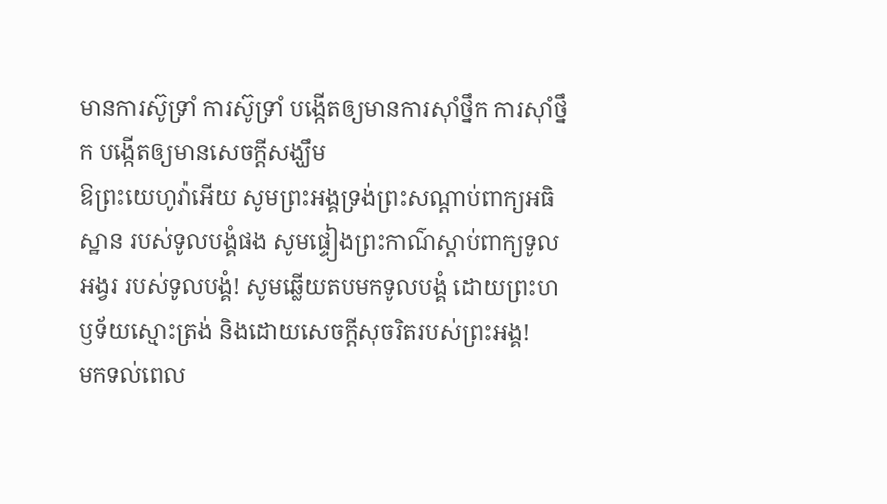មានការស៊ូទ្រាំ ការស៊ូទ្រាំ បង្កើតឲ្យមានការស៊ាំថ្នឹក ការស៊ាំថ្នឹក បង្កើតឲ្យមានសេចក្តីសង្ឃឹម
ឱព្រះយេហូវ៉ាអើយ សូមព្រះអង្គទ្រង់ព្រះសណ្ដាប់ពាក្យអធិស្ឋាន របស់ទូលបង្គំផង សូមផ្ទៀងព្រះកាណ៌ស្តាប់ពាក្យទូលអង្វរ របស់ទូលបង្គំ! សូមឆ្លើយតបមកទូលបង្គំ ដោយព្រះហឫទ័យស្មោះត្រង់ និងដោយសេចក្ដីសុចរិតរបស់ព្រះអង្គ!
មកទល់ពេល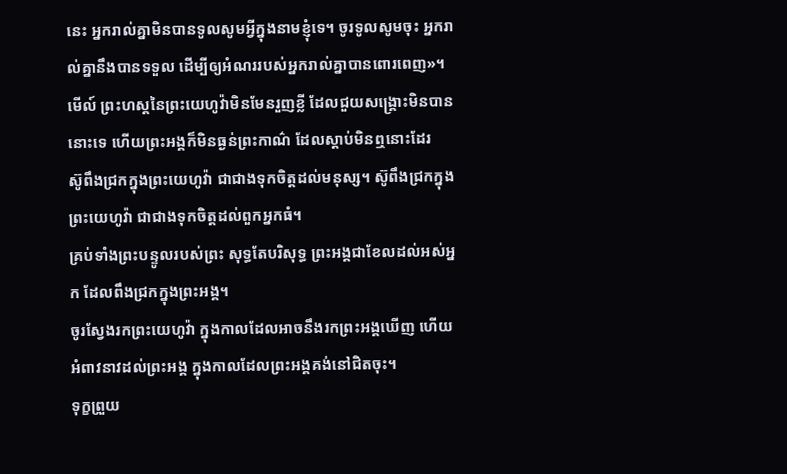នេះ អ្នករាល់គ្នាមិនបានទូលសូមអ្វីក្នុងនាមខ្ញុំទេ។ ចូរទូលសូមចុះ អ្នករាល់គ្នានឹងបានទទួល ដើម្បីឲ្យអំណររបស់អ្នករាល់គ្នាបានពោរពេញ»។
មើល៍ ព្រះហស្តនៃព្រះយេហូវ៉ាមិនមែនរួញខ្លី ដែលជួយសង្គ្រោះមិនបាននោះទេ ហើយព្រះអង្គក៏មិនធ្ងន់ព្រះកាណ៌ ដែលស្តាប់មិនឮនោះដែរ
ស៊ូពឹងជ្រកក្នុងព្រះយេហូវ៉ា ជាជាងទុកចិត្តដល់មនុស្ស។ ស៊ូពឹងជ្រកក្នុងព្រះយេហូវ៉ា ជាជាងទុកចិត្តដល់ពួកអ្នកធំ។
គ្រប់ទាំងព្រះបន្ទូលរបស់ព្រះ សុទ្ធតែបរិសុទ្ធ ព្រះអង្គជាខែលដល់អស់អ្នក ដែលពឹងជ្រកក្នុងព្រះអង្គ។
ចូរស្វែងរកព្រះយេហូវ៉ា ក្នុងកាលដែលអាចនឹងរកព្រះអង្គឃើញ ហើយអំពាវនាវដល់ព្រះអង្គ ក្នុងកាលដែលព្រះអង្គគង់នៅជិតចុះ។
ទុក្ខព្រួយ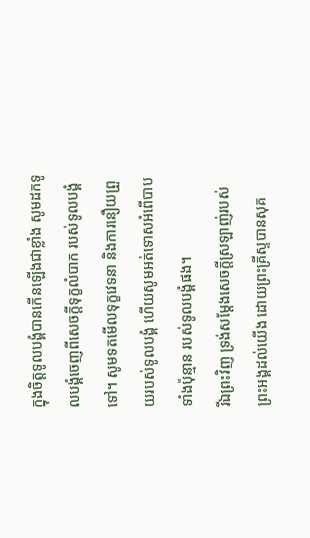ក្នុងចិត្តទូលបង្គំបានកើនឡើងជាខ្លាំង សូមដកទូលបង្គំចេញពីសេចក្ដីទុក្ខលំបាក របស់ទូលបង្គំទៅ។ សូមទតមើលទុក្ខវេទនា និងការនឿយព្រួយរបស់ទូលបង្គំ ហើយសូមអត់ទោសអំពើបាបទាំងប៉ុន្មាន របស់ទូលបង្គំផង។
រីឯព្រះវិញ ទ្រង់សម្ដែងសេចក្តីស្រឡាញ់របស់ព្រះអង្គដល់យើង ដោយព្រះគ្រីស្ទបានសុគ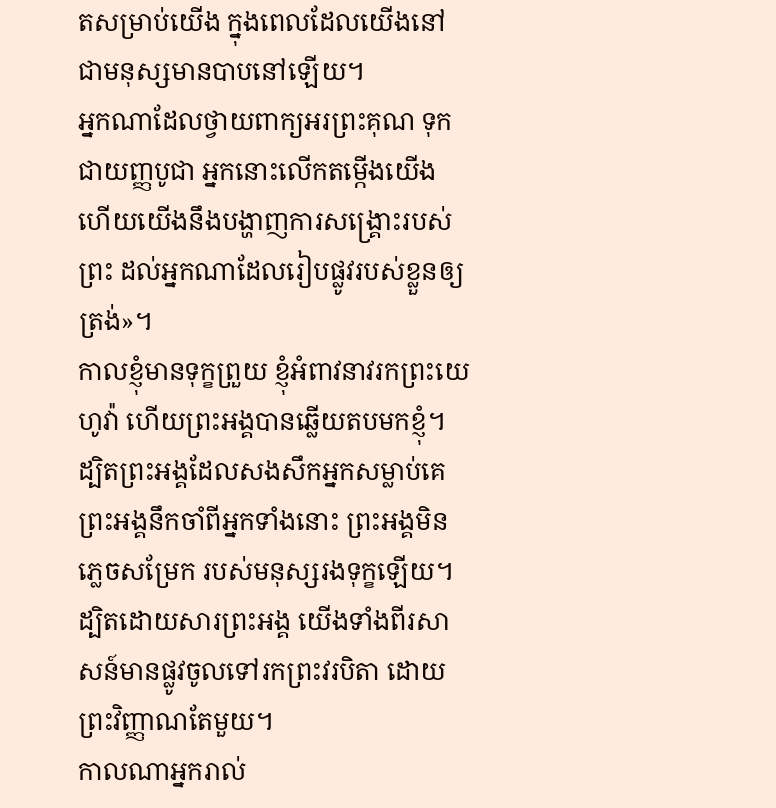តសម្រាប់យើង ក្នុងពេលដែលយើងនៅជាមនុស្សមានបាបនៅឡើយ។
អ្នកណាដែលថ្វាយពាក្យអរព្រះគុណ ទុកជាយញ្ញបូជា អ្នកនោះលើកតម្កើងយើង ហើយយើងនឹងបង្ហាញការសង្គ្រោះរបស់ព្រះ ដល់អ្នកណាដែលរៀបផ្លូវរបស់ខ្លួនឲ្យត្រង់»។
កាលខ្ញុំមានទុក្ខព្រួយ ខ្ញុំអំពាវនាវរកព្រះយេហូវ៉ា ហើយព្រះអង្គបានឆ្លើយតបមកខ្ញុំ។
ដ្បិតព្រះអង្គដែលសងសឹកអ្នកសម្លាប់គេ ព្រះអង្គនឹកចាំពីអ្នកទាំងនោះ ព្រះអង្គមិនភ្លេចសម្រែក របស់មនុស្សរងទុក្ខឡើយ។
ដ្បិតដោយសារព្រះអង្គ យើងទាំងពីរសាសន៍មានផ្លូវចូលទៅរកព្រះវរបិតា ដោយព្រះវិញ្ញាណតែមួយ។
កាលណាអ្នករាល់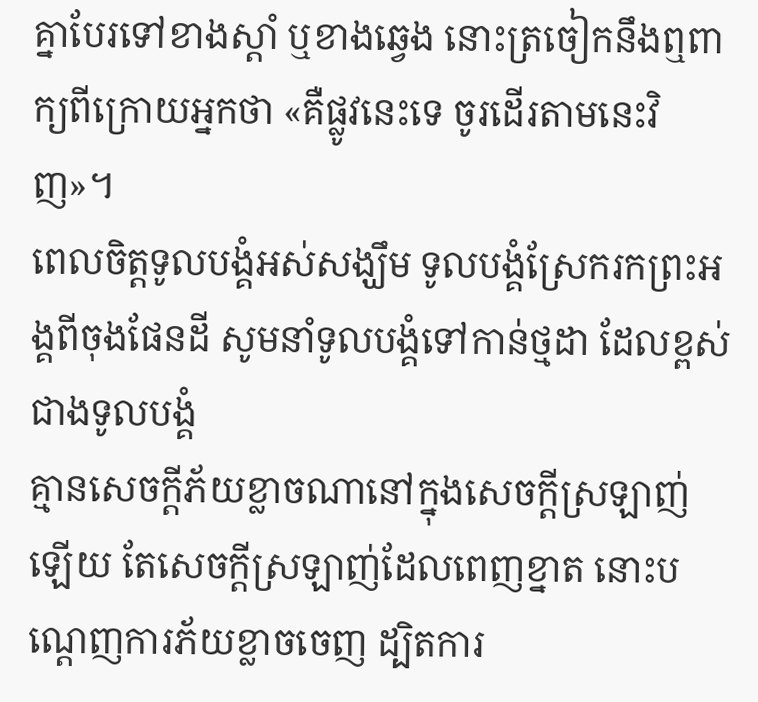គ្នាបែរទៅខាងស្តាំ ឬខាងឆ្វេង នោះត្រចៀកនឹងឮពាក្យពីក្រោយអ្នកថា «គឺផ្លូវនេះទេ ចូរដើរតាមនេះវិញ»។
ពេលចិត្តទូលបង្គំអស់សង្ឃឹម ទូលបង្គំស្រែករកព្រះអង្គពីចុងផែនដី សូមនាំទូលបង្គំទៅកាន់ថ្មដា ដែលខ្ពស់ជាងទូលបង្គំ
គ្មានសេចក្ដីភ័យខ្លាចណានៅក្នុងសេចក្ដីស្រឡាញ់ឡើយ តែសេចក្ដីស្រឡាញ់ដែលពេញខ្នាត នោះបណ្តេញការភ័យខ្លាចចេញ ដ្បិតការ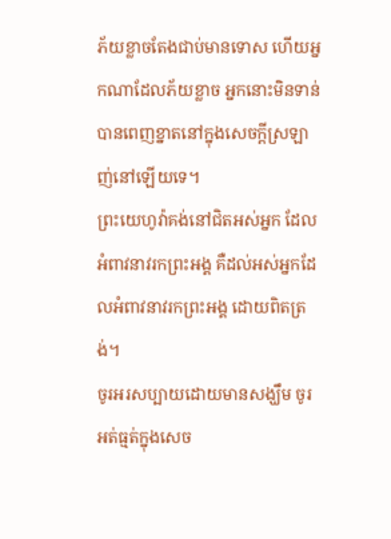ភ័យខ្លាចតែងជាប់មានទោស ហើយអ្នកណាដែលភ័យខ្លាច អ្នកនោះមិនទាន់បានពេញខ្នាតនៅក្នុងសេចក្ដីស្រឡាញ់នៅឡើយទេ។
ព្រះយេហូវ៉ាគង់នៅជិតអស់អ្នក ដែលអំពាវនាវរកព្រះអង្គ គឺដល់អស់អ្នកដែលអំពាវនាវរកព្រះអង្គ ដោយពិតត្រង់។
ចូរអរសប្បាយដោយមានសង្ឃឹម ចូរអត់ធ្មត់ក្នុងសេច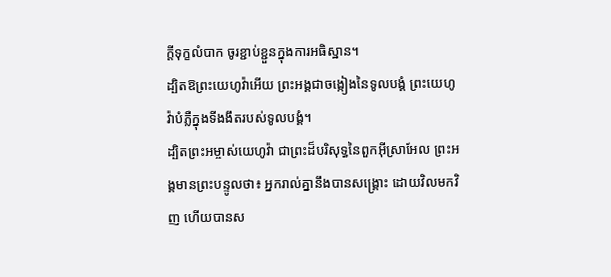ក្តីទុក្ខលំបាក ចូរខ្ជាប់ខ្ជួនក្នុងការអធិស្ឋាន។
ដ្បិតឱព្រះយេហូវ៉ាអើយ ព្រះអង្គជាចង្កៀងនៃទូលបង្គំ ព្រះយេហូវ៉ាបំភ្លឺក្នុងទីងងឹតរបស់ទូលបង្គំ។
ដ្បិតព្រះអម្ចាស់យេហូវ៉ា ជាព្រះដ៏បរិសុទ្ធនៃពួកអ៊ីស្រាអែល ព្រះអង្គមានព្រះបន្ទូលថា៖ អ្នករាល់គ្នានឹងបានសង្គ្រោះ ដោយវិលមកវិញ ហើយបានស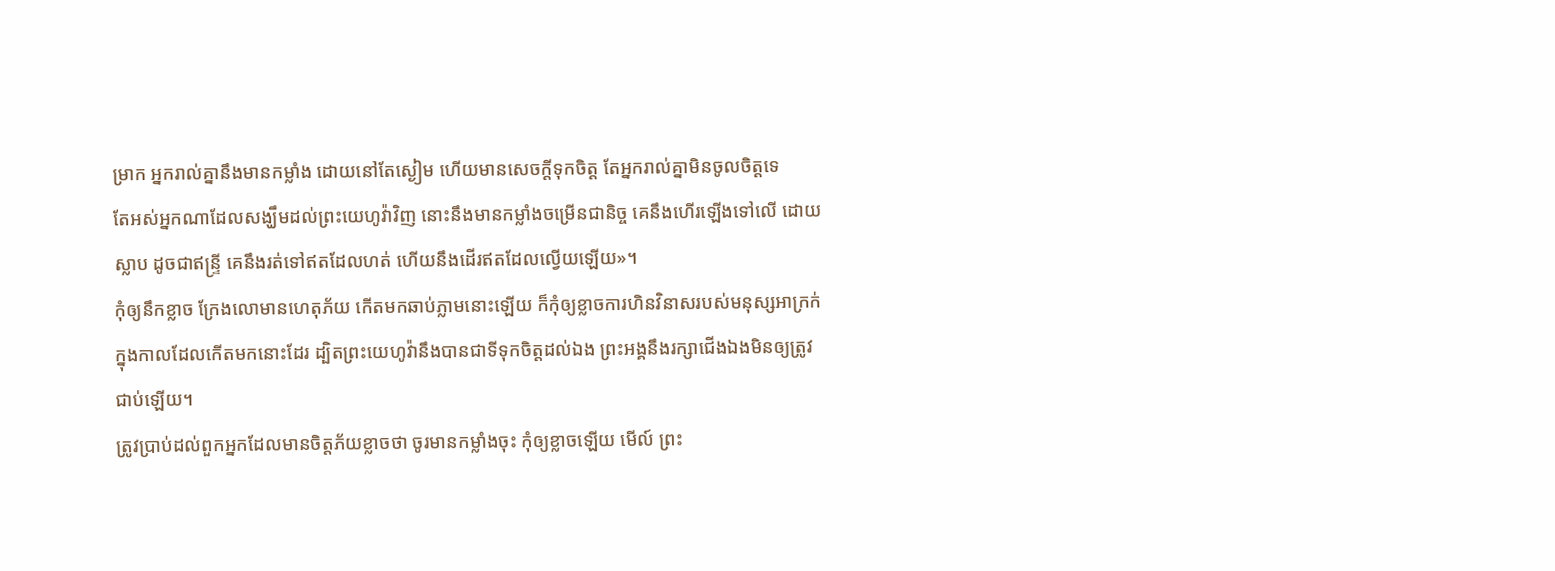ម្រាក អ្នករាល់គ្នានឹងមានកម្លាំង ដោយនៅតែស្ងៀម ហើយមានសេចក្ដីទុកចិត្ត តែអ្នករាល់គ្នាមិនចូលចិត្តទេ
តែអស់អ្នកណាដែលសង្ឃឹមដល់ព្រះយេហូវ៉ាវិញ នោះនឹងមានកម្លាំងចម្រើនជានិច្ច គេនឹងហើរឡើងទៅលើ ដោយស្លាប ដូចជាឥន្ទ្រី គេនឹងរត់ទៅឥតដែលហត់ ហើយនឹងដើរឥតដែលល្វើយឡើយ»។
កុំឲ្យនឹកខ្លាច ក្រែងលោមានហេតុភ័យ កើតមកឆាប់ភ្លាមនោះឡើយ ក៏កុំឲ្យខ្លាចការហិនវិនាសរបស់មនុស្សអាក្រក់ ក្នុងកាលដែលកើតមកនោះដែរ ដ្បិតព្រះយេហូវ៉ានឹងបានជាទីទុកចិត្តដល់ឯង ព្រះអង្គនឹងរក្សាជើងឯងមិនឲ្យត្រូវជាប់ឡើយ។
ត្រូវប្រាប់ដល់ពួកអ្នកដែលមានចិត្តភ័យខ្លាចថា ចូរមានកម្លាំងចុះ កុំឲ្យខ្លាចឡើយ មើល៍ ព្រះ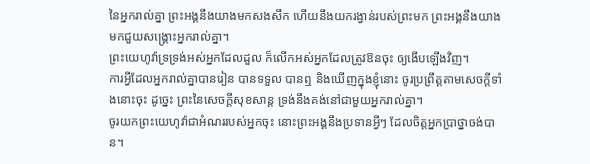នៃអ្នករាល់គ្នា ព្រះអង្គនឹងយាងមកសងសឹក ហើយនឹងយករង្វាន់របស់ព្រះមក ព្រះអង្គនឹងយាងមកជួយសង្គ្រោះអ្នករាល់គ្នា។
ព្រះយេហូវ៉ាទ្រទ្រង់អស់អ្នកដែលដួល ក៏លើកអស់អ្នកដែលត្រូវឱនចុះ ឲ្យងើបឡើងវិញ។
ការអ្វីដែលអ្នករាល់គ្នាបានរៀន បានទទួល បានឮ និងឃើញក្នុងខ្ញុំនោះ ចូរប្រព្រឹត្តតាមសេចក្ដីទាំងនោះចុះ ដូច្នេះ ព្រះនៃសេចក្ដីសុខសាន្ត ទ្រង់នឹងគង់នៅជាមួយអ្នករាល់គ្នា។
ចូរយកព្រះយេហូវ៉ាជាអំណររបស់អ្នកចុះ នោះព្រះអង្គនឹងប្រទានអ្វីៗ ដែលចិត្តអ្នកប្រាថ្នាចង់បាន។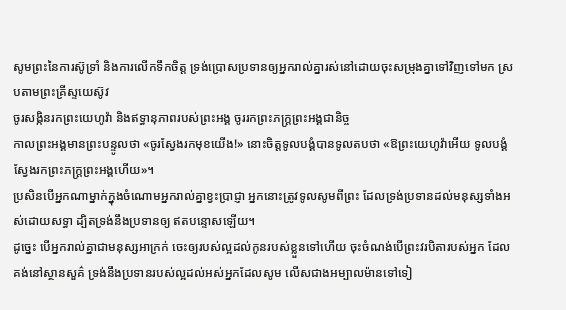សូមព្រះនៃការស៊ូទ្រាំ និងការលើកទឹកចិត្ត ទ្រង់ប្រោសប្រទានឲ្យអ្នករាល់គ្នារស់នៅដោយចុះសម្រុងគ្នាទៅវិញទៅមក ស្របតាមព្រះគ្រីស្ទយេស៊ូវ
ចូរសង្កិនរកព្រះយេហូវ៉ា និងឥទ្ធានុភាពរបស់ព្រះអង្គ ចូររកព្រះភក្ត្រព្រះអង្គជានិច្ច
កាលព្រះអង្គមានព្រះបន្ទូលថា «ចូរស្វែងរកមុខយើង!» នោះចិត្តទូលបង្គំបានទូលតបថា «ឱព្រះយេហូវ៉ាអើយ ទូលបង្គំស្វែងរកព្រះភក្ត្រព្រះអង្គហើយ»។
ប្រសិនបើអ្នកណាម្នាក់ក្នុងចំណោមអ្នករាល់គ្នាខ្វះប្រាជ្ញា អ្នកនោះត្រូវទូលសូមពីព្រះ ដែលទ្រង់ប្រទានដល់មនុស្សទាំងអស់ដោយសទ្ធា ដ្បិតទ្រង់នឹងប្រទានឲ្យ ឥតបន្ទោសឡើយ។
ដូច្នេះ បើអ្នករាល់គ្នាជាមនុស្សអាក្រក់ ចេះឲ្យរបស់ល្អដល់កូនរបស់ខ្លួនទៅហើយ ចុះចំណង់បើព្រះវរបិតារបស់អ្នក ដែលគង់នៅស្ថានសួគ៌ ទ្រង់នឹងប្រទានរបស់ល្អដល់អស់អ្នកដែលសូម លើសជាងអម្បាលម៉ានទៅទៀ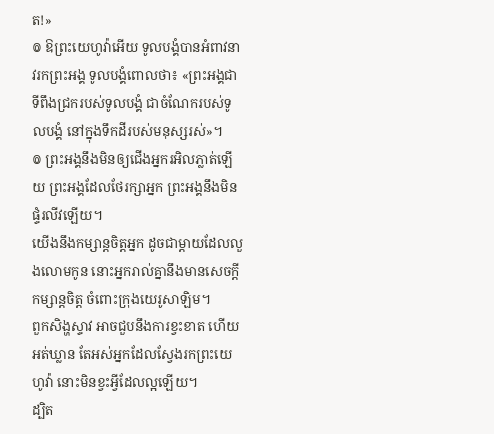ត!»
៙ ឱព្រះយេហូវ៉ាអើយ ទូលបង្គំបានអំពាវនាវរកព្រះអង្គ ទូលបង្គំពោលថា៖ «ព្រះអង្គជាទីពឹងជ្រករបស់ទូលបង្គំ ជាចំណែករបស់ទូលបង្គំ នៅក្នុងទឹកដីរបស់មនុស្សរស់»។
៙ ព្រះអង្គនឹងមិនឲ្យជើងអ្នករអិលភ្លាត់ឡើយ ព្រះអង្គដែលថែរក្សាអ្នក ព្រះអង្គនឹងមិនផ្ទំរលីវឡើយ។
យើងនឹងកម្សាន្តចិត្តអ្នក ដូចជាម្តាយដែលលួងលោមកូន នោះអ្នករាល់គ្នានឹងមានសេចក្ដីកម្សាន្តចិត្ត ចំពោះក្រុងយេរូសាឡិម។
ពួកសិង្ហស្ទាវ អាចជួបនឹងការខ្វះខាត ហើយអត់ឃ្លាន តែអស់អ្នកដែលស្វែងរកព្រះយេហូវ៉ា នោះមិនខ្វះអ្វីដែលល្អឡើយ។
ដ្បិត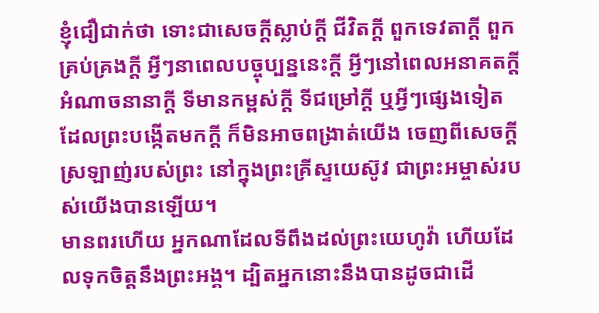ខ្ញុំជឿជាក់ថា ទោះជាសេចក្ដីស្លាប់ក្ដី ជីវិតក្ដី ពួកទេវតាក្ដី ពួកគ្រប់គ្រងក្ដី អ្វីៗនាពេលបច្ចុប្បន្ននេះក្ដី អ្វីៗនៅពេលអនាគតក្ដី អំណាចនានាក្ដី ទីមានកម្ពស់ក្ដី ទីជម្រៅក្ដី ឬអ្វីៗផ្សេងទៀតដែលព្រះបង្កើតមកក្តី ក៏មិនអាចពង្រាត់យើង ចេញពីសេចក្តីស្រឡាញ់របស់ព្រះ នៅក្នុងព្រះគ្រីស្ទយេស៊ូវ ជាព្រះអម្ចាស់របស់យើងបានឡើយ។
មានពរហើយ អ្នកណាដែលទីពឹងដល់ព្រះយេហូវ៉ា ហើយដែលទុកចិត្តនឹងព្រះអង្គ។ ដ្បិតអ្នកនោះនឹងបានដូចជាដើ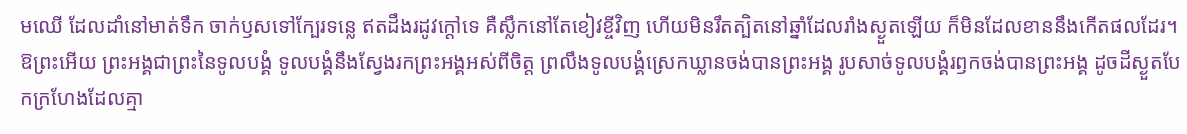មឈើ ដែលដាំនៅមាត់ទឹក ចាក់ឫសទៅក្បែរទន្លេ ឥតដឹងរដូវក្តៅទេ គឺស្លឹកនៅតែខៀវខ្ចីវិញ ហើយមិនរឹតត្បិតនៅឆ្នាំដែលរាំងស្ងួតឡើយ ក៏មិនដែលខាននឹងកើតផលដែរ។
ឱព្រះអើយ ព្រះអង្គជាព្រះនៃទូលបង្គំ ទូលបង្គំនឹងស្វែងរកព្រះអង្គអស់ពីចិត្ត ព្រលឹងទូលបង្គំស្រេកឃ្លានចង់បានព្រះអង្គ រូបសាច់ទូលបង្គំរឭកចង់បានព្រះអង្គ ដូចដីស្ងួតបែកក្រហែងដែលគ្មា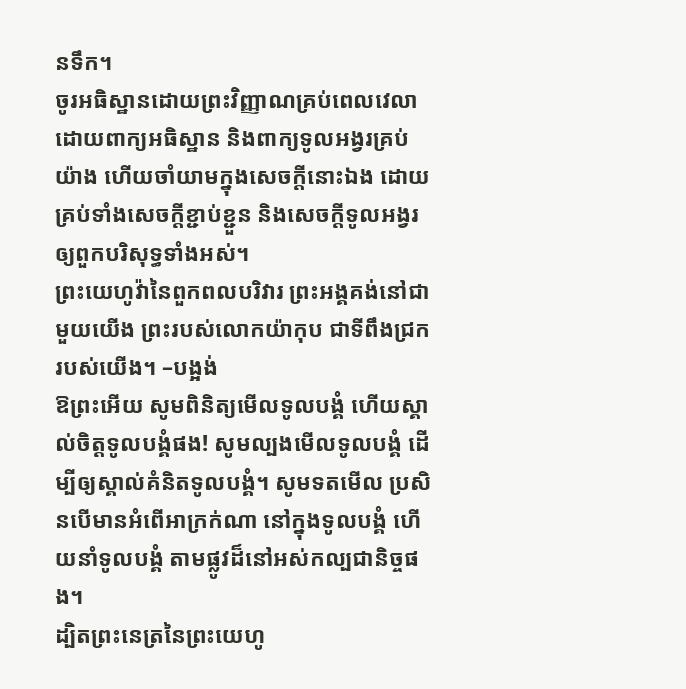នទឹក។
ចូរអធិស្ឋានដោយព្រះវិញ្ញាណគ្រប់ពេលវេលា ដោយពាក្យអធិស្ឋាន និងពាក្យទូលអង្វរគ្រប់យ៉ាង ហើយចាំយាមក្នុងសេចក្តីនោះឯង ដោយគ្រប់ទាំងសេចក្តីខ្ជាប់ខ្ជួន និងសេចក្តីទូលអង្វរឲ្យពួកបរិសុទ្ធទាំងអស់។
ព្រះយេហូវ៉ានៃពួកពលបរិវារ ព្រះអង្គគង់នៅជាមួយយើង ព្រះរបស់លោកយ៉ាកុប ជាទីពឹងជ្រករបស់យើង។ –បង្អង់
ឱព្រះអើយ សូមពិនិត្យមើលទូលបង្គំ ហើយស្គាល់ចិត្តទូលបង្គំផង! សូមល្បងមើលទូលបង្គំ ដើម្បីឲ្យស្គាល់គំនិតទូលបង្គំ។ សូមទតមើល ប្រសិនបើមានអំពើអាក្រក់ណា នៅក្នុងទូលបង្គំ ហើយនាំទូលបង្គំ តាមផ្លូវដ៏នៅអស់កល្បជានិច្ចផង។
ដ្បិតព្រះនេត្រនៃព្រះយេហូ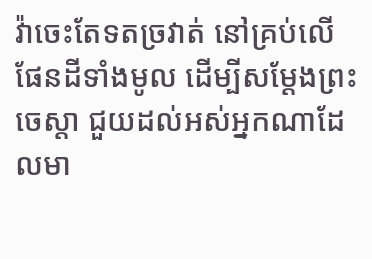វ៉ាចេះតែទតច្រវាត់ នៅគ្រប់លើផែនដីទាំងមូល ដើម្បីសម្ដែងព្រះចេស្តា ជួយដល់អស់អ្នកណាដែលមា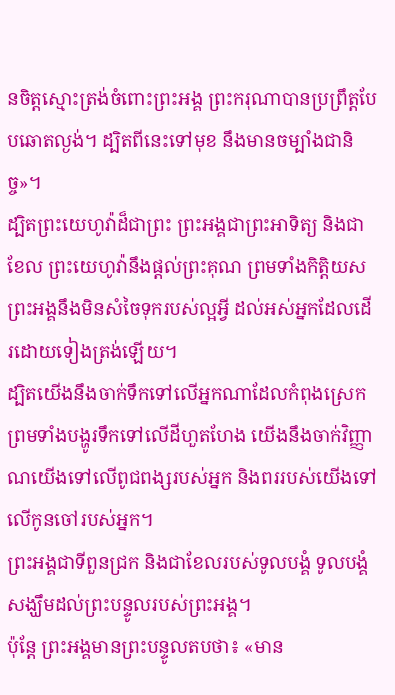នចិត្តស្មោះត្រង់ចំពោះព្រះអង្គ ព្រះករុណាបានប្រព្រឹត្តបែបឆោតល្ងង់។ ដ្បិតពីនេះទៅមុខ នឹងមានចម្បាំងជានិច្ច»។
ដ្បិតព្រះយេហូវ៉ាដ៏ជាព្រះ ព្រះអង្គជាព្រះអាទិត្យ និងជាខែល ព្រះយេហូវ៉ានឹងផ្តល់ព្រះគុណ ព្រមទាំងកិត្តិយស ព្រះអង្គនឹងមិនសំចៃទុករបស់ល្អអ្វី ដល់អស់អ្នកដែលដើរដោយទៀងត្រង់ឡើយ។
ដ្បិតយើងនឹងចាក់ទឹកទៅលើអ្នកណាដែលកំពុងស្រេក ព្រមទាំងបង្ហូរទឹកទៅលើដីហួតហែង យើងនឹងចាក់វិញ្ញាណយើងទៅលើពូជពង្សរបស់អ្នក និងពររបស់យើងទៅលើកូនចៅរបស់អ្នក។
ព្រះអង្គជាទីពួនជ្រក និងជាខែលរបស់ទូលបង្គំ ទូលបង្គំសង្ឃឹមដល់ព្រះបន្ទូលរបស់ព្រះអង្គ។
ប៉ុន្តែ ព្រះអង្គមានព្រះបន្ទូលតបថា៖ «មាន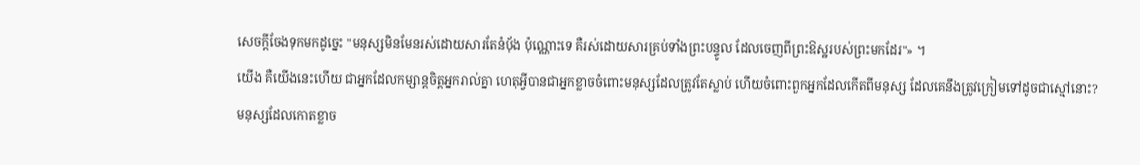សេចក្តីចែងទុកមកដូច្នេះ "មនុស្សមិនមែនរស់ដោយសារតែនំបុ័ង ប៉ុណ្ណោះទេ គឺរស់ដោយសារគ្រប់ទាំងព្រះបន្ទូល ដែលចេញពីព្រះឱស្ឋរបស់ព្រះមកដែរ"» ។
យើង គឺយើងនេះហើយ ជាអ្នកដែលកម្សាន្តចិត្តអ្នករាល់គ្នា ហេតុអ្វីបានជាអ្នកខ្លាចចំពោះមនុស្សដែលត្រូវតែស្លាប់ ហើយចំពោះពួកអ្នកដែលកើតពីមនុស្ស ដែលគេនឹងត្រូវក្រៀមទៅដូចជាស្មៅនោះ?
មនុស្សដែលកោតខ្លាច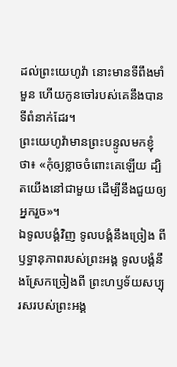ដល់ព្រះយេហូវ៉ា នោះមានទីពឹងមាំមួន ហើយកូនចៅរបស់គេនឹងបានទីពំនាក់ដែរ។
ព្រះយេហូវ៉ាមានព្រះបន្ទូលមកខ្ញុំថា៖ «កុំឲ្យខ្លាចចំពោះគេឡើយ ដ្បិតយើងនៅជាមួយ ដើម្បីនឹងជួយឲ្យអ្នករួច»។
ឯទូលបង្គំវិញ ទូលបង្គំនឹងច្រៀង ពីឫទ្ធានុភាពរបស់ព្រះអង្គ ទូលបង្គំនឹងស្រែកច្រៀងពី ព្រះហឫទ័យសប្បុរសរបស់ព្រះអង្គ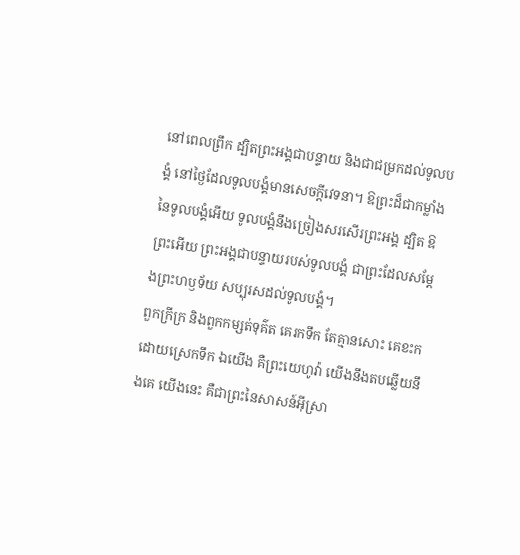នៅពេលព្រឹក ដ្បិតព្រះអង្គជាបន្ទាយ និងជាជម្រកដល់ទូលបង្គំ នៅថ្ងៃដែលទូលបង្គំមានសេចក្ដីវេទនា។ ឱព្រះដ៏ជាកម្លាំងនៃទូលបង្គំអើយ ទូលបង្គំនឹងច្រៀងសរសើរព្រះអង្គ ដ្បិត ឱព្រះអើយ ព្រះអង្គជាបន្ទាយរបស់ទូលបង្គំ ជាព្រះដែលសម្ដែងព្រះហឫទ័យ សប្បុរសដល់ទូលបង្គំ។
ពួកក្រីក្រ និងពួកកម្សត់ទុគ៌ត គេរកទឹក តែគ្មានសោះ គេខះកដោយស្រេកទឹក ឯយើង គឺព្រះយេហូវ៉ា យើងនឹងតបឆ្លើយនឹងគេ យើងនេះ គឺជាព្រះនៃសាសន៍អ៊ីស្រា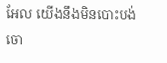អែល យើងនឹងមិនបោះបង់ចោ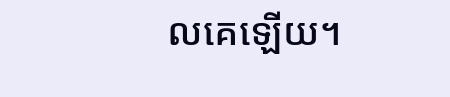លគេឡើយ។